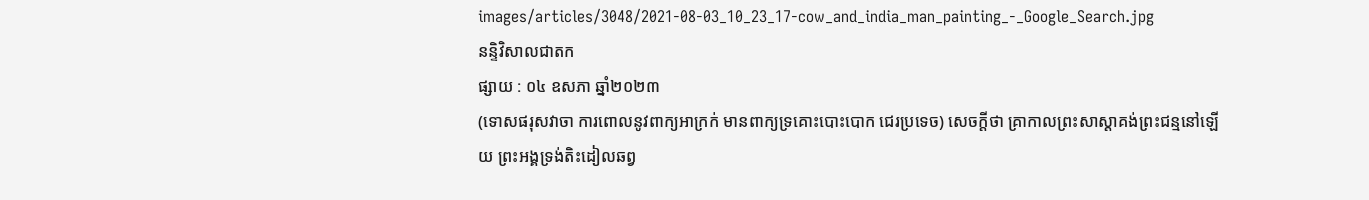images/articles/3048/2021-08-03_10_23_17-cow_and_india_man_painting_-_Google_Search.jpg
នន្ទិវិសាលជាតក
ផ្សាយ : ០៤ ឧសភា ឆ្នាំ២០២៣
(ទោសផរុសវាចា ការពោលនូវពាក្យអាក្រក់ មានពាក្យទ្រគោះបោះបោក ជេរប្រទេច) សេចក្ដីថា គ្រាកាលព្រះសាស្ដាគង់ព្រះជន្មនៅឡើយ ព្រះអង្គទ្រង់តិះដៀលឆព្វ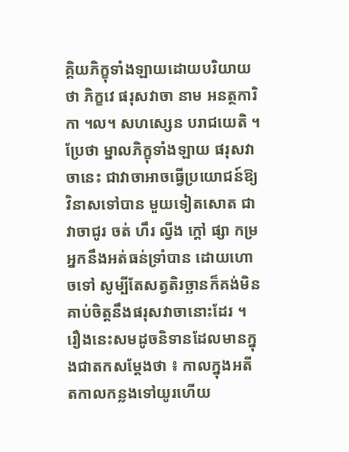គ្គិយភិក្ខុទាំងឡាយដោយបរិយាយថា ភិក្ខវេ ផរុសវាចា នាម អនត្ថការិកា ។ល។ សហស្សេន បរាជយេតិ ។ ប្រែថា ម្នាលភិក្ខុទាំងឡាយ ផរុសវាចានេះ ជាវាចាអាចធ្វើប្រយោជន៍ឱ្យវិនាសទៅបាន មួយទៀតសោត ជាវាចាជូរ ចត់ ហឹរ ល្វីង ក្ដៅ ផ្សា កម្រអ្នកនឹងអត់ធន់ទ្រាំបាន ដោយហោចទៅ សូម្បីតែសត្វតិរច្ឆានក៏គង់មិនគាប់ចិត្តនឹងផរុសវាចានោះដែរ ។
រឿងនេះសមដូចនិទានដែលមានក្នុងជាតកសម្ដែងថា ៖ កាលក្នុងអតីតកាលកន្លងទៅយូរហើយ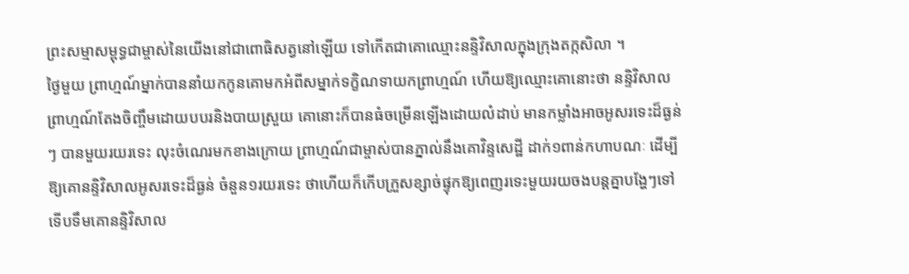ព្រះសម្មាសម្ពុទ្ធជាម្ចាស់នៃយើងនៅជាពោធិសត្វនៅឡើយ ទៅកើតជាគោឈ្មោះនន្ទិវិសាលក្នុងក្រុងតក្កសិលា ។
ថ្ងៃមួយ ព្រាហ្មណ៍ម្នាក់បាននាំយកកូនគោមកអំពីសម្នាក់ទក្ខិណទាយកព្រាហ្មណ៍ ហើយឱ្យឈ្មោះគោនោះថា នន្ទិវិសាល ព្រាហ្មណ៍តែងចិញ្ចឹមដោយបបរនិងបាយស្រួយ គោនោះក៏បានធំចម្រើនឡើងដោយលំដាប់ មានកម្លាំងអាចអូសរទេះដ៏ធ្ងន់ៗ បានមួយរយរទេះ លុះចំណេរមកខាងក្រោយ ព្រាហ្មណ៍ជាម្ចាស់បានភ្នាល់នឹងគោវិន្ទសេដ្ឋី ដាក់១ពាន់កហាបណៈ ដើម្បីឱ្យគោនន្ទិវិសាលអូសរទេះដ៏ធ្ងន់ ចំនួន១រយរទេះ ថាហើយក៏កើបក្រួសខ្សាច់ផ្ទុកឱ្យពេញរទេះមួយរយចងបន្តគ្នាបង្ហែៗទៅ
ទើបទឹមគោនន្ទិវិសាល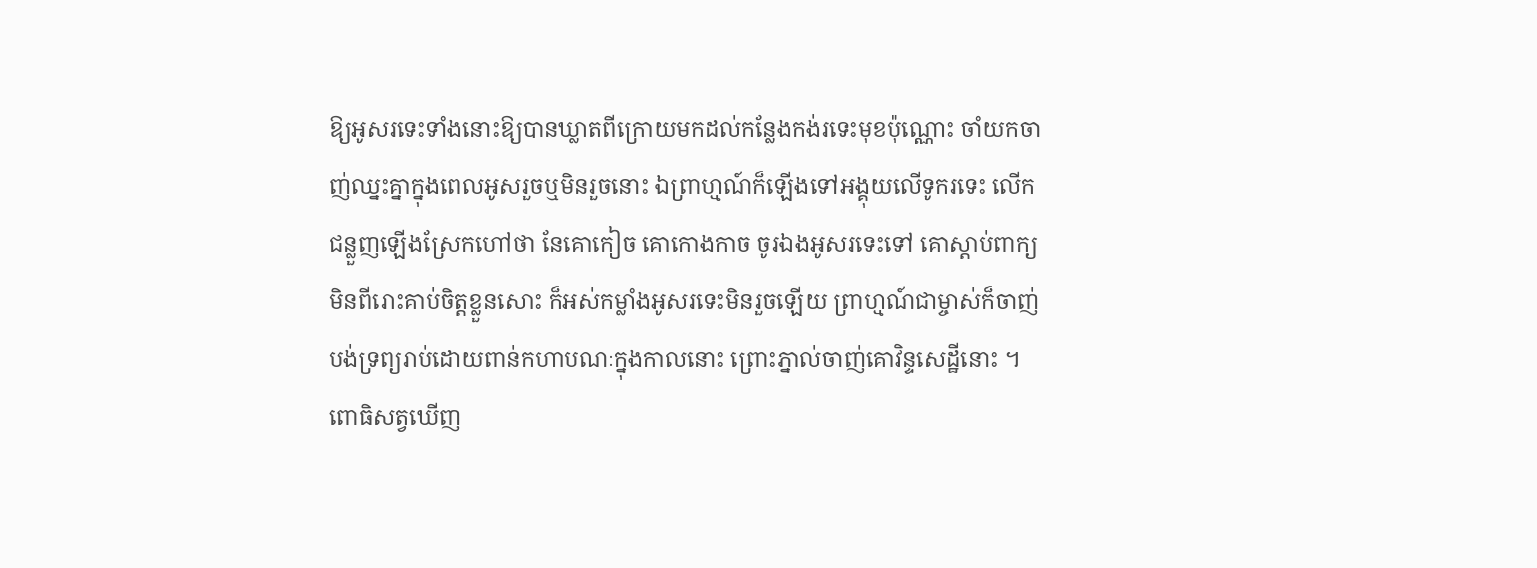ឱ្យអូសរទេះទាំងនោះឱ្យបានឃ្លាតពីក្រោយមកដល់កន្លែងកង់រទេះមុខប៉ុណ្ណោះ ចាំយកចាញ់ឈ្នះគ្នាក្នុងពេលអូសរួចឬមិនរួចនោះ ឯព្រាហ្មណ៍ក៏ឡើងទៅអង្គុយលើទូករទេះ លើកជន្លួញឡើងស្រែកហៅថា នែគោកៀច គោកោងកាច ចូរឯងអូសរទេះទៅ គោស្ដាប់ពាក្យមិនពីរោះគាប់ចិត្តខ្លួនសោះ ក៏អស់កម្លាំងអូសរទេះមិនរួចឡើយ ព្រាហ្មណ៍ជាម្ចាស់ក៏ចាញ់បង់ទ្រព្យរាប់ដោយពាន់កហាបណៈក្នុងកាលនោះ ព្រោះភ្នាល់ចាញ់គោវិន្ទសេដ្ឋីនោះ ។
ពោធិសត្វឃើញ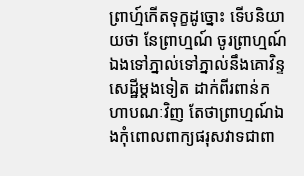ព្រាហ្ម៍កើតទុក្ខដូច្នោះ ទើបនិយាយថា នែព្រាហ្មណ៍ ចូរព្រាហ្មណ៍ឯងទៅភ្នាល់ទៅភ្នាល់នឹងគោវិន្ទសេដ្ឋីម្ដងទៀត ដាក់ពីរពាន់កហាបណៈវិញ តែថាព្រាហ្មណ៍ឯងកុំពោលពាក្យផរុសវាទជាពា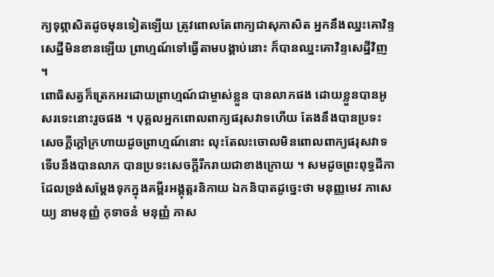ក្យទុព្ភាសិតដូចមុនទៀតឡើយ ត្រូវពោលតែពាក្យជាសុភាសិត អ្នកនឹងឈ្នះគោវិន្ទសេដ្ឋីមិនខានឡើយ ព្រាហ្មណ៍ទៅធ្វើតាមបង្គាប់នោះ ក៏បានឈ្នះគោវិន្ទសេដ្ឋីវិញ ។
ពោធិសត្វក៏ត្រេកអរដោយព្រាហ្មណ៍ជាម្ចាស់ខ្លួន បានលាភផង ដោយខ្លួនបានអូសរទេះនោះរួចផង ។ បុគ្គលអ្នកពោលពាក្យផរុសវាទហើយ តែងនឹងបានប្រទះសេចក្ដីក្ដៅក្រហាយដូចព្រាហ្មណ៍នោះ លុះតែលះចោលមិនពោលពាក្យផរុសវាទ ទើបនឹងបានលាភ បានប្រទះសេចក្ដីរីករាយជាខាងក្រោយ ។ សមដូចព្រះពុទ្ធដីកាដែលទ្រង់សម្ដែងទុកក្នុងគម្ពីរអង្គុត្តរនិកាយ ឯកនិបាតដូច្នេះថា មនុញ្ញមេវ ភាសេយ្យ នាមនុញ្ញំ កុទាចនំ មនុញ្ញំ ភាស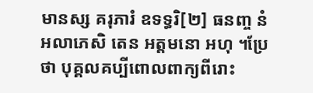មានស្ស គរុភារំ ឧទទ្ធរិ[២] ធនញ្ច នំ អលាភេសិ តេន អត្តមនោ អហុ ។ប្រែថា បុគ្គលគប្បីពោលពាក្យពីរោះ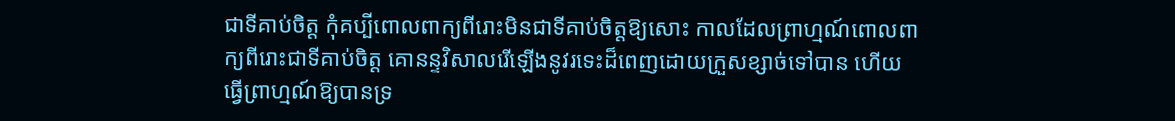ជាទីគាប់ចិត្ត កុំគប្បីពោលពាក្យពីរោះមិនជាទីគាប់ចិត្តឱ្យសោះ កាលដែលព្រាហ្មណ៍ពោលពាក្យពីរោះជាទីគាប់ចិត្ត គោនន្ទវិសាលរើឡើងនូវរទេះដ៏ពេញដោយក្រួសខ្សាច់ទៅបាន ហើយធ្វើព្រាហ្មណ៍ឱ្យបានទ្រ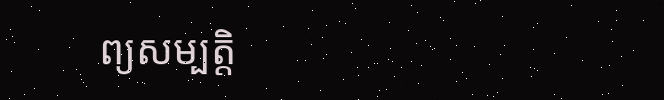ព្យសម្បត្តិ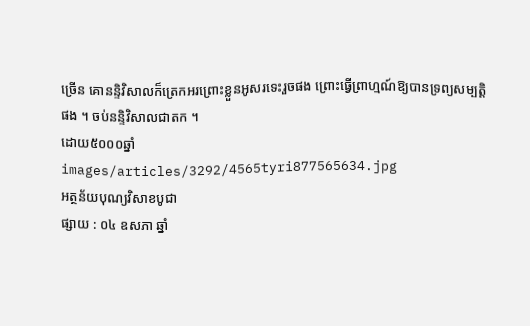ច្រើន គោនន្ទិវិសាលក៏ត្រេកអរព្រោះខ្លួនអូសរទេះរួចផង ព្រោះធ្វើព្រាហ្មណ៍ឱ្យបានទ្រព្យសម្បត្តិផង ។ ចប់នន្ទិវិសាលជាតក ។
ដោយ៥០០០ឆ្នាំ
images/articles/3292/4565tyri877565634.jpg
អត្ថន័យបុណ្យវិសាខបូជា
ផ្សាយ : ០៤ ឧសភា ឆ្នាំ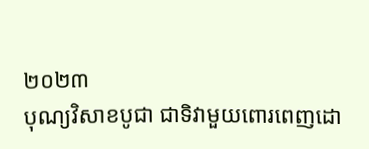២០២៣
បុណ្យវិសាខបូជា ជាទិវាមួយពោរពេញដោ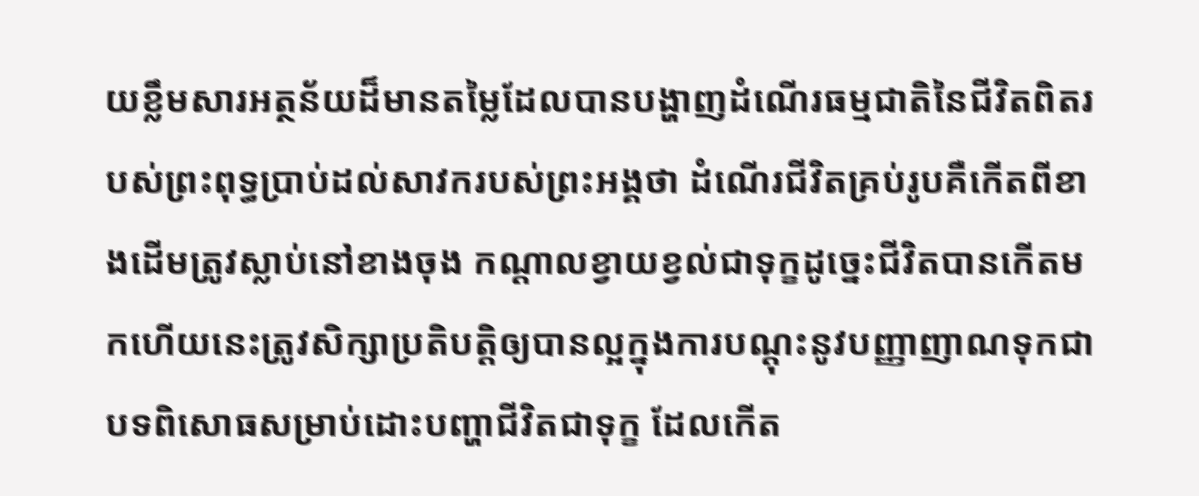យខ្លឹមសារអត្ថន័យដ៏មានតម្លៃដែលបានបង្ហាញដំណេីរធម្មជាតិនៃជីវិតពិតរបស់ព្រះពុទ្ធប្រាប់ដល់សាវករបស់ព្រះអង្គថា ដំណេីរជីវិតគ្រប់រូបគឺកេីតពីខាងដេីមត្រូវស្លាប់នៅខាងចុង កណ្តាលខ្វាយខ្វល់ជាទុក្ខដូច្នេះជីវិតបានកេីតមកហេីយនេះត្រូវសិក្សាប្រតិបត្តិឲ្យបានល្អក្នុងការបណ្តុះនូវបញ្ញាញាណទុកជាបទពិសោធសម្រាប់ដោះបញ្ហាជីវិតជាទុក្ខ ដែលកេីត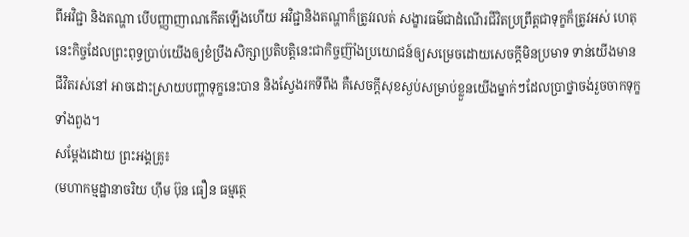ពីអវិជ្ជា និងតណ្ហា បេីបញ្ញាញាណកេីតឡេីងហេីយ អវិជ្ជានិងតណ្ហាក៏ត្រូវរលត់ សង្ខារធម៌ជាដំណេីរជីវិតប្រព្រឹត្តជាទុក្ខក៏ត្រូវអស់ ហេតុនេះកិច្ចដែលព្រះពុទ្ធប្រាប់យេីងឲ្យខំប្រឹងសិក្សាប្រតិបត្តិនេះជាកិច្ចញ៊ាំងប្រយោជន៍ឲ្យសម្រេចដោយសេចក្តីមិនប្រមាទ ទាន់យេីងមានជីវិតរស់នៅ អាចដោះស្រាយបញ្ហាទុក្ខនេះបាន និងស្វែងរកទីពឹង គឺសេចក្តីសុខស្ងប់សម្រាប់ខ្លួនយេីងម្នាក់ៗដែលប្រាថ្នាចង់រួចចាកទុក្ខទាំងពួង។
សម្តែងដេាយ ព្រះអង្គគ្រូ៖
(មហាកម្មដ្ឋានាចរិយ ហ៊ឹម ប៊ុន ធឿន ធម្មត្ថេ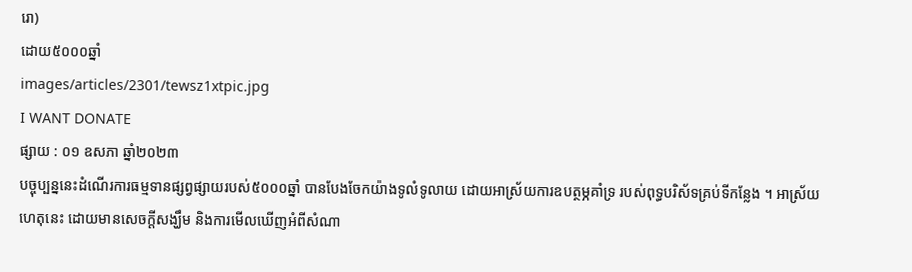រោ)
ដោយ៥០០០ឆ្នាំ
images/articles/2301/tewsz1xtpic.jpg
I WANT DONATE
ផ្សាយ : ០១ ឧសភា ឆ្នាំ២០២៣
បច្ចុប្បន្ននេះដំណើរការធម្មទានផ្សព្វផ្សាយរបស់៥០០០ឆ្នាំ បានបែងចែកយ៉ាងទូលំទូលាយ ដោយអាស្រ័យការឧបត្ថម្ភគាំទ្រ របស់ពុទ្ធបរិស័ទគ្រប់ទីកន្លែង ។ អាស្រ័យហេតុនេះ ដោយមានសេចក្តីសង្ឃឹម និងការមើលឃើញអំពីសំណា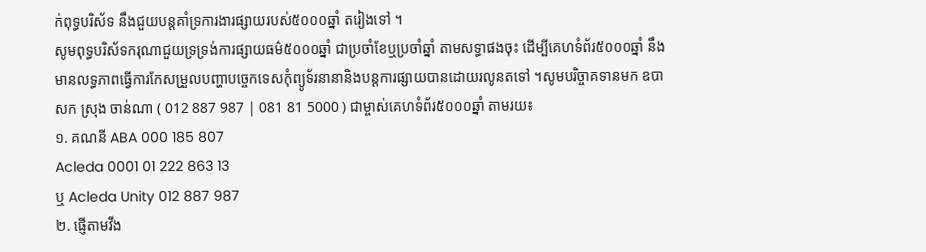ក់ពុទ្ធបរិស័ទ នឹងជួយបន្តគាំទ្រការងារផ្សាយរបស់៥០០០ឆ្នាំ តរៀងទៅ ។
សូមពុទ្ធបរិស័ទករុណាជួយទ្រទ្រង់ការផ្សាយធម៌៥០០០ឆ្នាំ ជាប្រចាំខែឬប្រចាំឆ្នាំ តាមសទ្ធាផងចុះ ដើម្បីគេហទំព័រ៥០០០ឆ្នាំ នឹងមានលទ្ធភាពធ្វើការកែសម្រួលបញ្ហាបច្ចេកទេសកុំព្យូទ័រនានានិងបន្តការផ្សាយបានដោយរលូនតទៅ ។សូមបរិច្ចាគទានមក ឧបាសក ស្រុង ចាន់ណា ( 012 887 987 | 081 81 5000 ) ជាម្ចាស់គេហទំព័រ៥០០០ឆ្នាំ តាមរយ៖
១. គណនី ABA 000 185 807
Acleda 0001 01 222 863 13
ឬ Acleda Unity 012 887 987
២. ផ្ញើតាមវីង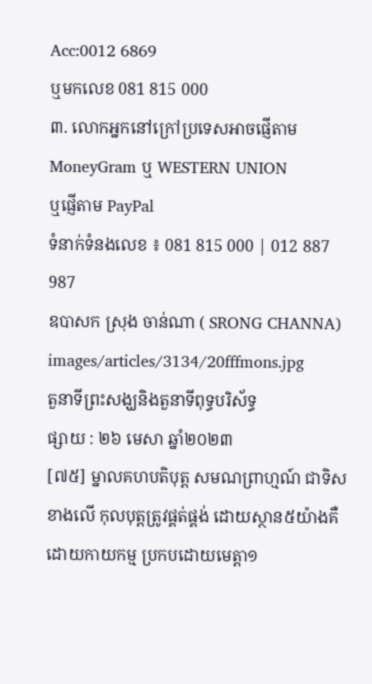Acc:0012 6869
ឬមកលេខ 081 815 000
៣. លោកអ្នកនៅក្រៅប្រទេសអាចផ្ញើតាម
MoneyGram ឬ WESTERN UNION
ឬផ្ញើតាម PayPal
ទំនាក់ទំនងលេខ ៖ 081 815 000 | 012 887 987
ឧបាសក ស្រុង ចាន់ណា ( SRONG CHANNA)
images/articles/3134/20fffmons.jpg
តួនាទីព្រះសង្ឃនិងតួនាទីពុទ្ធបរិស័ទ្ធ
ផ្សាយ : ២៦ មេសា ឆ្នាំ២០២៣
[៧៥] ម្នាលគហបតិបុត្ត សមណព្រាហ្មណ៍ ជាទិសខាងលើ កុលបុត្តត្រូវផ្គត់ផ្គង់ ដោយស្ថាន៥យ៉ាងគឺ ដោយកាយកម្ម ប្រកបដោយមេត្តា១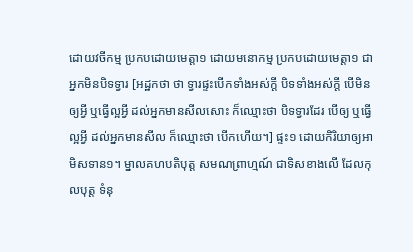ដោយវចីកម្ម ប្រកបដោយមេត្តា១ ដោយមនោកម្ម ប្រកបដោយមេត្តា១ ជាអ្នកមិនបិទទ្វារ [អដ្ឋកថា ថា ទ្វារផ្ទះបើកទាំងអស់ក្តី បិទទាំងអស់ក្តី បើមិនឲ្យអ្វី ឬធ្វើល្អអ្វី ដល់អ្នកមានសីលសោះ ក៏ឈ្មោះថា បិទទ្វារដែរ បើឲ្យ ឬធ្វើល្អអ្វី ដល់អ្នកមានសីល ក៏ឈ្មោះថា បើកហើយ។] ផ្ទះ១ ដោយកិរិយាឲ្យអាមិសទាន១។ ម្នាលគហបតិបុត្ត សមណព្រាហ្មណ៍ ជាទិសខាងលើ ដែលកុលបុត្ត ទំនុ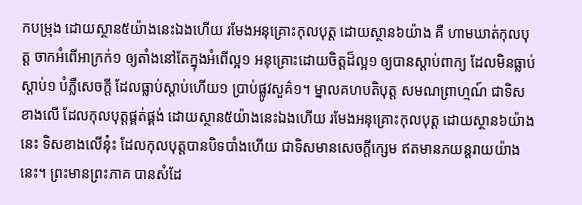កបម្រុង ដោយស្ថាន៥យ៉ាងនេះឯងហើយ រមែងអនុគ្រោះកុលបុត្ត ដោយស្ថាន៦យ៉ាង គឺ ហាមឃាត់កុលបុត្ត ចាកអំពើអាក្រក់១ ឲ្យតាំងនៅតែក្នុងអំពើល្អ១ អនុគ្រោះដោយចិត្តដ៏ល្អ១ ឲ្យបានស្តាប់ពាក្យ ដែលមិនធ្លាប់ស្តាប់១ បំភ្លឺសេចក្តី ដែលធ្លាប់ស្តាប់ហើយ១ ប្រាប់ផ្លូវសួគ៌១។ ម្នាលគហបតិបុត្ត សមណព្រាហ្មណ៍ ជាទិសខាងលើ ដែលកុលបុត្តផ្គត់ផ្គង់ ដោយស្ថាន៥យ៉ាងនេះឯងហើយ រមែងអនុគ្រោះកុលបុត្ត ដោយស្ថាន៦យ៉ាងនេះ ទិសខាងលើនុ៎ះ ដែលកុលបុត្តបានបិទបាំងហើយ ជាទិសមានសេចក្តីក្សេម ឥតមានភយន្តរាយយ៉ាងនេះ។ ព្រះមានព្រះភាគ បានសំដែ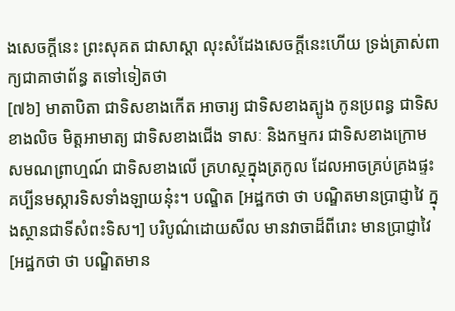ងសេចក្តីនេះ ព្រះសុគត ជាសាស្តា លុះសំដែងសេចក្តីនេះហើយ ទ្រង់ត្រាស់ពាក្យជាគាថាព័ន្ធ តទៅទៀតថា
[៧៦] មាតាបិតា ជាទិសខាងកើត អាចារ្យ ជាទិសខាងត្បូង កូនប្រពន្ធ ជាទិសខាងលិច មិត្តអាមាត្យ ជាទិសខាងជើង ទាសៈ និងកម្មករ ជាទិសខាងក្រោម សមណព្រាហ្មណ៍ ជាទិសខាងលើ គ្រហស្ថក្នុងត្រកូល ដែលអាចគ្រប់គ្រងផ្ទះ គប្បីនមស្ការទិសទាំងឡាយនុ៎ះ។ បណ្ឌិត [អដ្ឋកថា ថា បណ្ឌិតមានប្រាជ្ញាវៃ ក្នុងស្ថានជាទីសំពះទិស។] បរិបូណ៌ដោយសីល មានវាចាដ៏ពីរោះ មានប្រាជ្ញាវៃ [អដ្ឋកថា ថា បណ្ឌិតមាន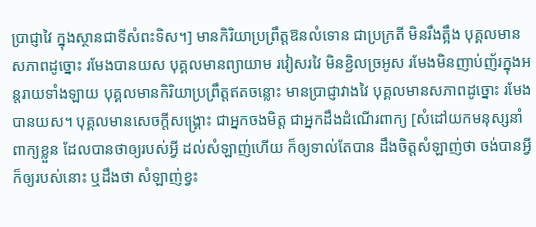ប្រាជ្ញាវៃ ក្នុងស្ថានជាទីសំពះទិស។] មានកិរិយាប្រព្រឹត្តឱនលំទោន ជាប្រក្រតី មិនរឹងត្អឹង បុគ្គលមានសភាពដូច្នោះ រមែងបានយស បុគ្គលមានព្យាយាម រវៀសរវៃ មិនខ្ជិលច្រអូស រមែងមិនញាប់ញ័រក្នុងអន្តរាយទាំងឡាយ បុគ្គលមានកិរិយាប្រព្រឹត្តឥតចន្លោះ មានប្រាជ្ញាវាងវៃ បុគ្គលមានសភាពដូច្នោះ រមែងបានយស។ បុគ្គលមានសេចក្តីសង្គ្រោះ ជាអ្នកចងមិត្ត ជាអ្នកដឹងដំណើរពាក្យ [សំដៅយកមនុស្សនាំពាក្យខ្លួន ដែលបានថាឲ្យរបស់អ្វី ដល់សំឡាញ់ហើយ ក៏ឲ្យទាល់តែបាន ដឹងចិត្តសំឡាញ់ថា ចង់បានអ្វី ក៏ឲ្យរបស់នោះ ឬដឹងថា សំឡាញ់ខ្វះ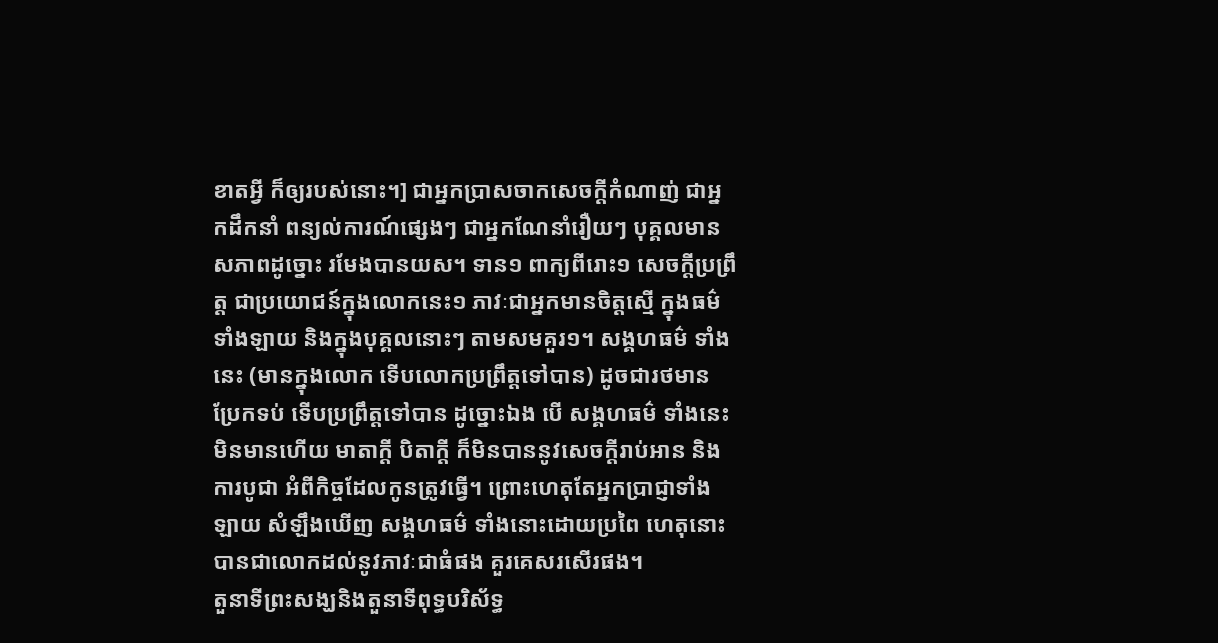ខាតអ្វី ក៏ឲ្យរបស់នោះ។] ជាអ្នកប្រាសចាកសេចក្តីកំណាញ់ ជាអ្នកដឹកនាំ ពន្យល់ការណ៍ផ្សេងៗ ជាអ្នកណែនាំរឿយៗ បុគ្គលមានសភាពដូច្នោះ រមែងបានយស។ ទាន១ ពាក្យពីរោះ១ សេចក្តីប្រព្រឹត្ត ជាប្រយោជន៍ក្នុងលោកនេះ១ ភាវៈជាអ្នកមានចិត្តស្មើ ក្នុងធម៌ទាំងឡាយ និងក្នុងបុគ្គលនោះៗ តាមសមគួរ១។ សង្គហធម៌ ទាំងនេះ (មានក្នុងលោក ទើបលោកប្រព្រឹត្តទៅបាន) ដូចជារថមានប្រែកទប់ ទើបប្រព្រឹត្តទៅបាន ដូច្នោះឯង បើ សង្គហធម៌ ទាំងនេះមិនមានហើយ មាតាក្តី បិតាក្តី ក៏មិនបាននូវសេចក្តីរាប់អាន និងការបូជា អំពីកិច្ចដែលកូនត្រូវធ្វើ។ ព្រោះហេតុតែអ្នកប្រាជ្ញាទាំងឡាយ សំឡឹងឃើញ សង្គហធម៌ ទាំងនោះដោយប្រពៃ ហេតុនោះ បានជាលោកដល់នូវភាវៈជាធំផង គួរគេសរសើរផង។
តួនាទីព្រះសង្ឃនិងតួនាទីពុទ្ធបរិស័ទ្ធ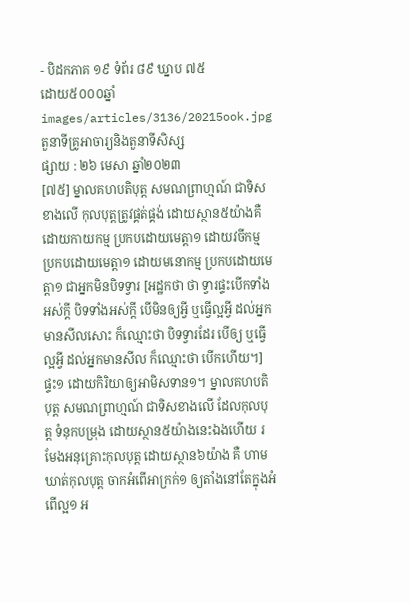- បិដកភាគ ១៩ ទំព័រ ៨៩ ឃ្នាប ៧៥
ដោយ៥០០០ឆ្នាំ
images/articles/3136/20215ook.jpg
តួនាទីគ្រូអាចារ្យនិងតួនាទីសិស្ស
ផ្សាយ : ២៦ មេសា ឆ្នាំ២០២៣
[៧៥] ម្នាលគហបតិបុត្ត សមណព្រាហ្មណ៍ ជាទិសខាងលើ កុលបុត្តត្រូវផ្គត់ផ្គង់ ដោយស្ថាន៥យ៉ាងគឺ ដោយកាយកម្ម ប្រកបដោយមេត្តា១ ដោយវចីកម្ម ប្រកបដោយមេត្តា១ ដោយមនោកម្ម ប្រកបដោយមេត្តា១ ជាអ្នកមិនបិទទ្វារ [អដ្ឋកថា ថា ទ្វារផ្ទះបើកទាំងអស់ក្តី បិទទាំងអស់ក្តី បើមិនឲ្យអ្វី ឬធ្វើល្អអ្វី ដល់អ្នកមានសីលសោះ ក៏ឈ្មោះថា បិទទ្វារដែរ បើឲ្យ ឬធ្វើល្អអ្វី ដល់អ្នកមានសីល ក៏ឈ្មោះថា បើកហើយ។] ផ្ទះ១ ដោយកិរិយាឲ្យអាមិសទាន១។ ម្នាលគហបតិបុត្ត សមណព្រាហ្មណ៍ ជាទិសខាងលើ ដែលកុលបុត្ត ទំនុកបម្រុង ដោយស្ថាន៥យ៉ាងនេះឯងហើយ រមែងអនុគ្រោះកុលបុត្ត ដោយស្ថាន៦យ៉ាង គឺ ហាមឃាត់កុលបុត្ត ចាកអំពើអាក្រក់១ ឲ្យតាំងនៅតែក្នុងអំពើល្អ១ អ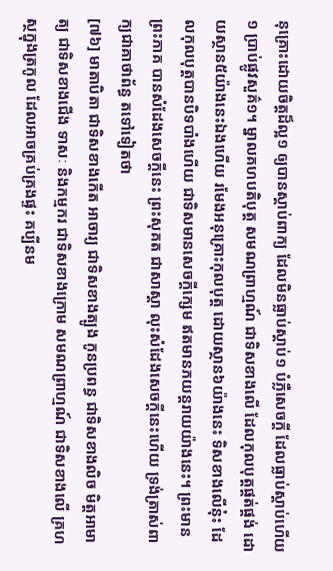នុគ្រោះដោយចិត្តដ៏ល្អ១ ឲ្យបានស្តាប់ពាក្យ ដែលមិនធ្លាប់ស្តាប់១ បំភ្លឺសេចក្តី ដែលធ្លាប់ស្តាប់ហើយ១ ប្រាប់ផ្លូវសួគ៌១។ ម្នាលគហបតិបុត្ត សមណព្រាហ្មណ៍ ជាទិសខាងលើ ដែលកុលបុត្តផ្គត់ផ្គង់ ដោយស្ថាន៥យ៉ាងនេះឯងហើយ រមែងអនុគ្រោះកុលបុត្ត ដោយស្ថាន៦យ៉ាងនេះ ទិសខាងលើនុ៎ះ ដែលកុលបុត្តបានបិទបាំងហើយ ជាទិសមានសេចក្តីក្សេម ឥតមានភយន្តរាយយ៉ាងនេះ។ ព្រះមានព្រះភាគ បានសំដែងសេចក្តីនេះ ព្រះសុគត ជាសាស្តា លុះសំដែងសេចក្តីនេះហើយ ទ្រង់ត្រាស់ពាក្យជាគាថាព័ន្ធ តទៅទៀតថា
[៧៦] មាតាបិតា ជាទិសខាងកើត អាចារ្យ ជាទិសខាងត្បូង កូនប្រពន្ធ ជាទិសខាងលិច មិត្តអាមាត្យ ជាទិសខាងជើង ទាសៈ និងកម្មករ ជាទិសខាងក្រោម សមណព្រាហ្មណ៍ ជាទិសខាងលើ គ្រហស្ថក្នុងត្រកូល ដែលអាចគ្រប់គ្រងផ្ទះ គប្បីនម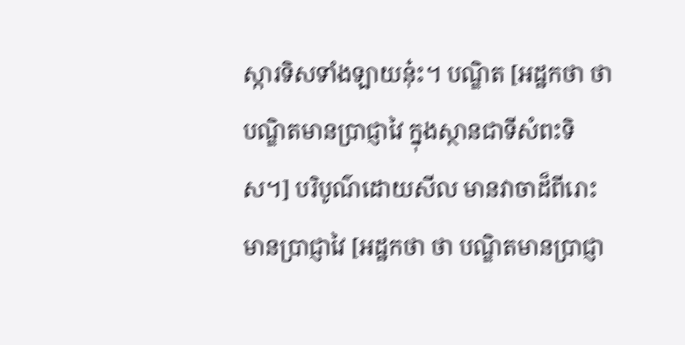ស្ការទិសទាំងឡាយនុ៎ះ។ បណ្ឌិត [អដ្ឋកថា ថា បណ្ឌិតមានប្រាជ្ញាវៃ ក្នុងស្ថានជាទីសំពះទិស។] បរិបូណ៌ដោយសីល មានវាចាដ៏ពីរោះ មានប្រាជ្ញាវៃ [អដ្ឋកថា ថា បណ្ឌិតមានប្រាជ្ញា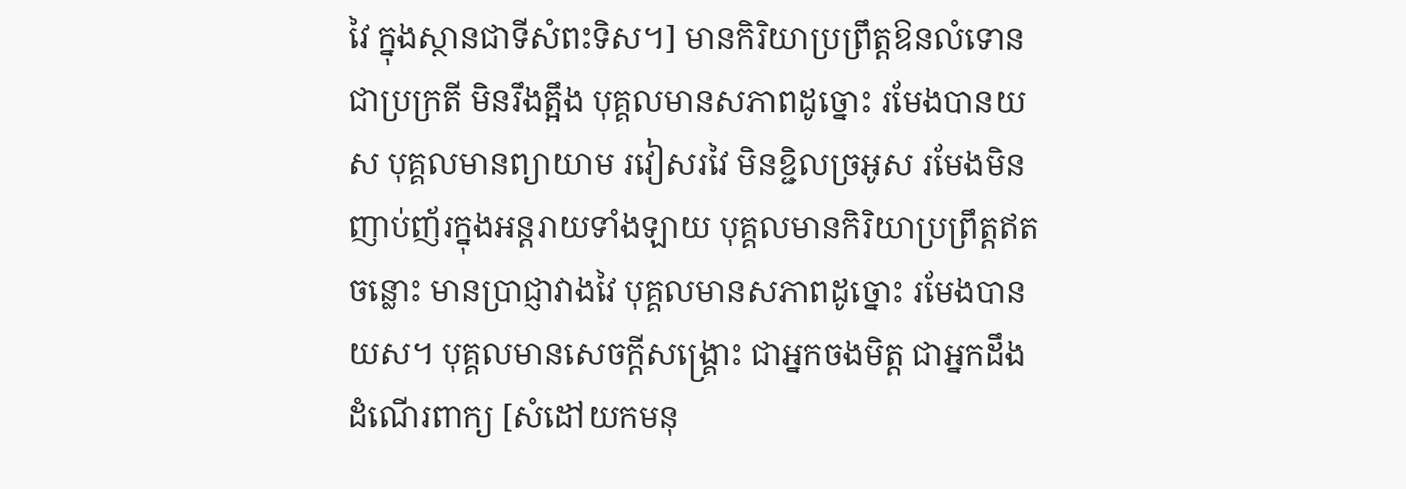វៃ ក្នុងស្ថានជាទីសំពះទិស។] មានកិរិយាប្រព្រឹត្តឱនលំទោន ជាប្រក្រតី មិនរឹងត្អឹង បុគ្គលមានសភាពដូច្នោះ រមែងបានយស បុគ្គលមានព្យាយាម រវៀសរវៃ មិនខ្ជិលច្រអូស រមែងមិនញាប់ញ័រក្នុងអន្តរាយទាំងឡាយ បុគ្គលមានកិរិយាប្រព្រឹត្តឥតចន្លោះ មានប្រាជ្ញាវាងវៃ បុគ្គលមានសភាពដូច្នោះ រមែងបានយស។ បុគ្គលមានសេចក្តីសង្គ្រោះ ជាអ្នកចងមិត្ត ជាអ្នកដឹងដំណើរពាក្យ [សំដៅយកមនុ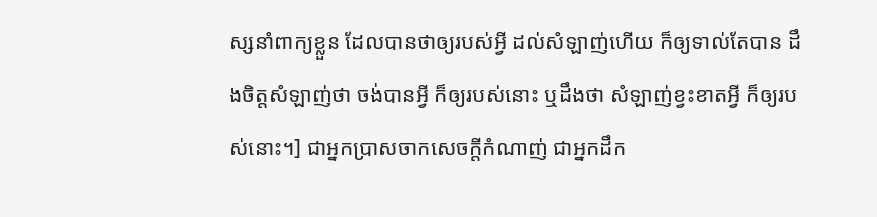ស្សនាំពាក្យខ្លួន ដែលបានថាឲ្យរបស់អ្វី ដល់សំឡាញ់ហើយ ក៏ឲ្យទាល់តែបាន ដឹងចិត្តសំឡាញ់ថា ចង់បានអ្វី ក៏ឲ្យរបស់នោះ ឬដឹងថា សំឡាញ់ខ្វះខាតអ្វី ក៏ឲ្យរបស់នោះ។] ជាអ្នកប្រាសចាកសេចក្តីកំណាញ់ ជាអ្នកដឹក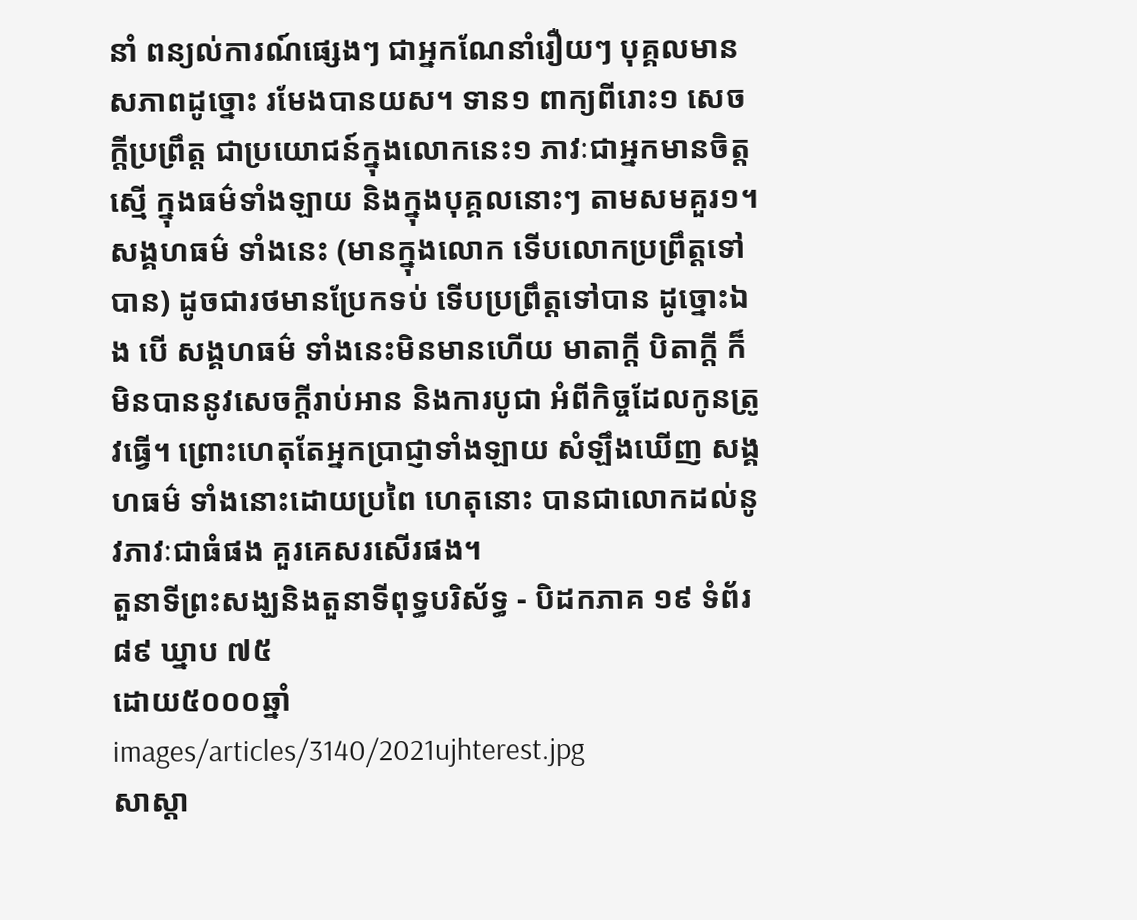នាំ ពន្យល់ការណ៍ផ្សេងៗ ជាអ្នកណែនាំរឿយៗ បុគ្គលមានសភាពដូច្នោះ រមែងបានយស។ ទាន១ ពាក្យពីរោះ១ សេចក្តីប្រព្រឹត្ត ជាប្រយោជន៍ក្នុងលោកនេះ១ ភាវៈជាអ្នកមានចិត្តស្មើ ក្នុងធម៌ទាំងឡាយ និងក្នុងបុគ្គលនោះៗ តាមសមគួរ១។ សង្គហធម៌ ទាំងនេះ (មានក្នុងលោក ទើបលោកប្រព្រឹត្តទៅបាន) ដូចជារថមានប្រែកទប់ ទើបប្រព្រឹត្តទៅបាន ដូច្នោះឯង បើ សង្គហធម៌ ទាំងនេះមិនមានហើយ មាតាក្តី បិតាក្តី ក៏មិនបាននូវសេចក្តីរាប់អាន និងការបូជា អំពីកិច្ចដែលកូនត្រូវធ្វើ។ ព្រោះហេតុតែអ្នកប្រាជ្ញាទាំងឡាយ សំឡឹងឃើញ សង្គហធម៌ ទាំងនោះដោយប្រពៃ ហេតុនោះ បានជាលោកដល់នូវភាវៈជាធំផង គួរគេសរសើរផង។
តួនាទីព្រះសង្ឃនិងតួនាទីពុទ្ធបរិស័ទ្ធ - បិដកភាគ ១៩ ទំព័រ ៨៩ ឃ្នាប ៧៥
ដោយ៥០០០ឆ្នាំ
images/articles/3140/2021ujhterest.jpg
សាស្ដា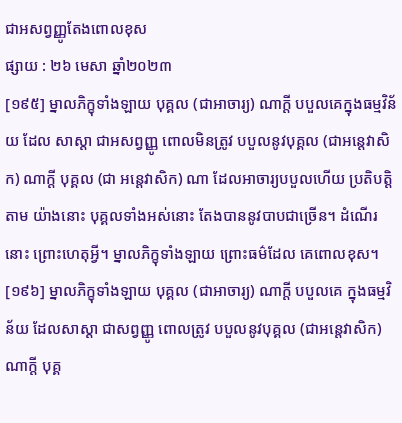ជាអសព្វញ្ញូតែងពោលខុស
ផ្សាយ : ២៦ មេសា ឆ្នាំ២០២៣
[១៩៥] ម្នាលភិក្ខុទាំងឡាយ បុគ្គល (ជាអាចារ្យ) ណាក្តី បបួលគេក្នុងធម្មវិន័យ ដែល សាស្តា ជាអសព្វញ្ញូ ពោលមិនត្រូវ បបួលនូវបុគ្គល (ជាអនេ្តវាសិក) ណាក្តី បុគ្គល (ជា អនេ្តវាសិក) ណា ដែលអាចារ្យបបួលហើយ ប្រតិបត្តិតាម យ៉ាងនោះ បុគ្គលទាំងអស់នោះ តែងបាននូវបាបជាច្រើន។ ដំណើរនោះ ព្រោះហេតុអ្វី។ ម្នាលភិក្ខុទាំងឡាយ ព្រោះធម៌ដែល គេពោលខុស។
[១៩៦] ម្នាលភិក្ខុទាំងឡាយ បុគ្គល (ជាអាចារ្យ) ណាក្តី បបួលគេ ក្នុងធម្មវិន័យ ដែលសាស្តា ជាសព្វញ្ញូ ពោលត្រូវ បបួលនូវបុគ្គល (ជាអនេ្តវាសិក) ណាក្តី បុគ្គ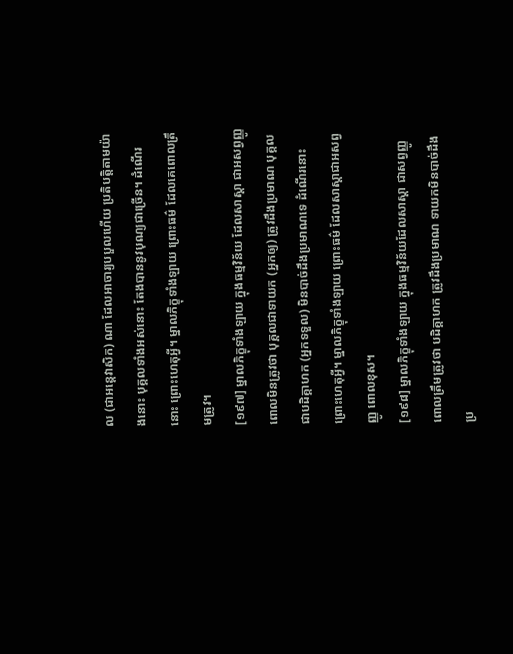ល (ជាអនេ្តវាសិក) ណា ដែលអាចារ្យបបួលហើយ ប្រតិបត្តិតាមយ៉ាងនោះ បុគ្គលទាំងអស់នោះ តែងបាននូវបុណ្យជាច្រើន។ ដំណើរនោះ ព្រោះហេតុអ្វី។ ម្នាលភិក្ខុទាំងឡាយ ព្រោះធម៌ ដែលគេពោលត្រឹមត្រូវ។
[១៩៧] ម្នាលភិក្ខុទាំងឡាយ ក្នុងធម្មវិន័យ ដែលសាស្តា ជាអសព្វញ្ញូ ពោលមិនត្រូវថា បុគ្គលជាទាយក (អ្នកឲ្យ) ត្រូវដឹងប្រមាណ បុគ្គលជាបដិគ្គាហក (អ្នកទទួល) មិនបាច់ដឹងប្រមាណទេ ដំណើរនោះ ព្រោះហេតុអ្វី។ ម្នាលភិក្ខុទាំងឡាយ ព្រោះធម៌ ដែលសាស្តាជាអសព្វញ្ញូ ពោលខុស។
[១៩៨] ម្នាលភិក្ខុទាំងឡាយ ក្នុងធម្មវិន័យដែលសាស្តា ជាសព្វញ្ញូ ពោលត្រឹមត្រូវថា បដិគ្គាហក ត្រូវដឹងប្រមាណ ទាយកមិនបាច់ដឹងប្រ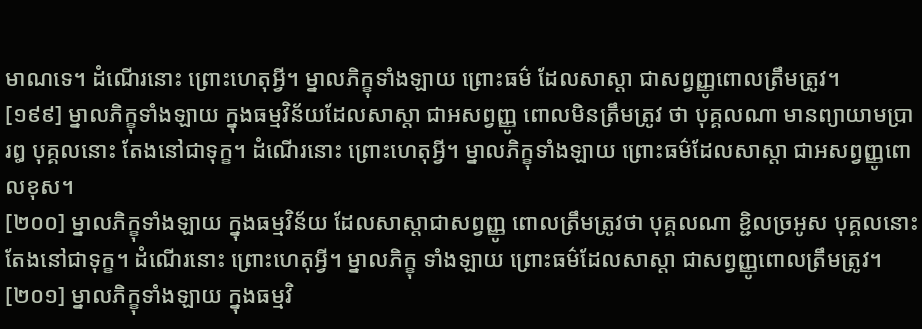មាណទេ។ ដំណើរនោះ ព្រោះហេតុអ្វី។ ម្នាលភិក្ខុទាំងឡាយ ព្រោះធម៌ ដែលសាស្តា ជាសព្វញ្ញូពោលត្រឹមត្រូវ។
[១៩៩] ម្នាលភិក្ខុទាំងឡាយ ក្នុងធម្មវិន័យដែលសាស្តា ជាអសព្វញ្ញូ ពោលមិនត្រឹមត្រូវ ថា បុគ្គលណា មានព្យាយាមប្រារឰ បុគ្គលនោះ តែងនៅជាទុក្ខ។ ដំណើរនោះ ព្រោះហេតុអ្វី។ ម្នាលភិក្ខុទាំងឡាយ ព្រោះធម៌ដែលសាស្តា ជាអសព្វញ្ញូពោលខុស។
[២០០] ម្នាលភិក្ខុទាំងឡាយ ក្នុងធម្មវិន័យ ដែលសាស្តាជាសព្វញ្ញូ ពោលត្រឹមត្រូវថា បុគ្គលណា ខ្ជិលច្រអូស បុគ្គលនោះ តែងនៅជាទុក្ខ។ ដំណើរនោះ ព្រោះហេតុអ្វី។ ម្នាលភិក្ខុ ទាំងឡាយ ព្រោះធម៌ដែលសាស្តា ជាសព្វញ្ញូពោលត្រឹមត្រូវ។
[២០១] ម្នាលភិក្ខុទាំងឡាយ ក្នុងធម្មវិ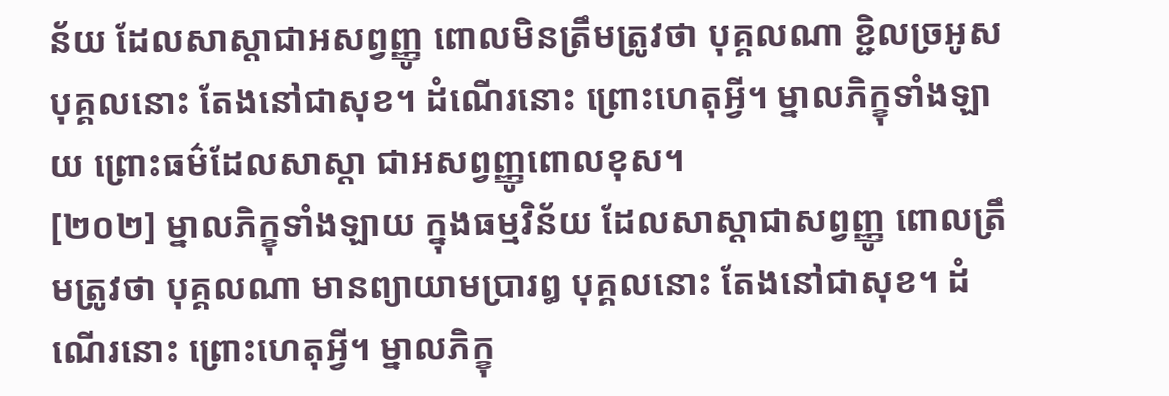ន័យ ដែលសាស្តាជាអសព្វញ្ញូ ពោលមិនត្រឹមត្រូវថា បុគ្គលណា ខ្ជិលច្រអូស បុគ្គលនោះ តែងនៅជាសុខ។ ដំណើរនោះ ព្រោះហេតុអ្វី។ ម្នាលភិក្ខុទាំងឡាយ ព្រោះធម៌ដែលសាស្តា ជាអសព្វញ្ញូពោលខុស។
[២០២] ម្នាលភិក្ខុទាំងឡាយ ក្នុងធម្មវិន័យ ដែលសាស្តាជាសព្វញ្ញូ ពោលត្រឹមត្រូវថា បុគ្គលណា មានព្យាយាមប្រារឰ បុគ្គលនោះ តែងនៅជាសុខ។ ដំណើរនោះ ព្រោះហេតុអ្វី។ ម្នាលភិក្ខុ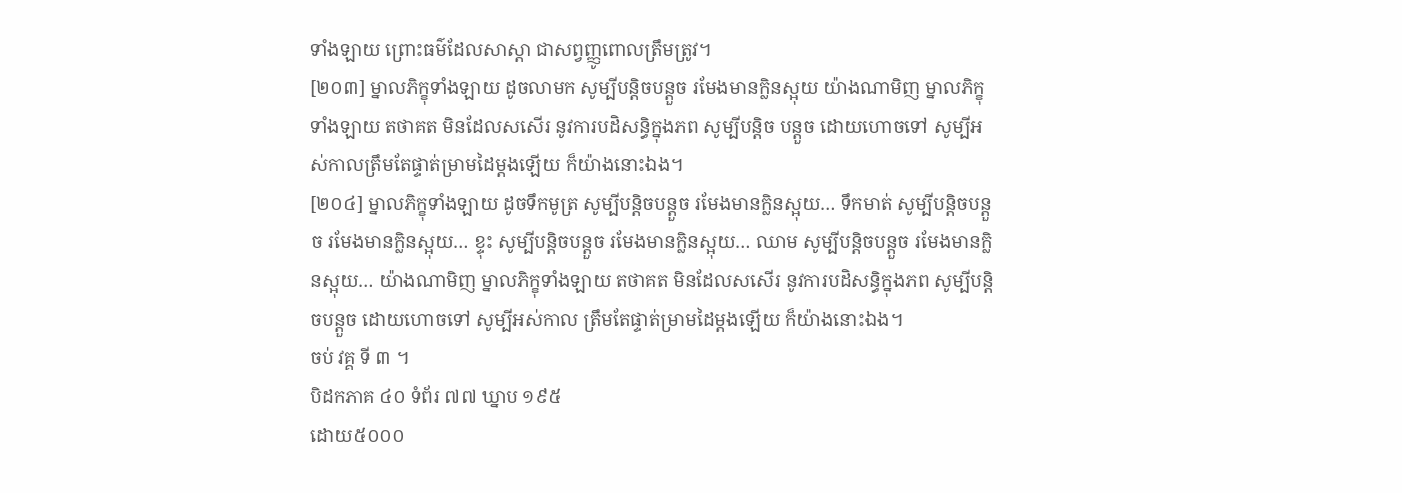ទាំងឡាយ ព្រោះធម៌ដែលសាស្តា ជាសព្វញ្ញូពោលត្រឹមត្រូវ។
[២០៣] ម្នាលភិក្ខុទាំងឡាយ ដូចលាមក សូម្បីបន្តិចបន្តួច រមែងមានក្លិនស្អុយ យ៉ាងណាមិញ ម្នាលភិក្ខុទាំងឡាយ តថាគត មិនដែលសសើរ នូវការបដិសន្ធិក្នុងភព សូម្បីបន្តិច បន្តួច ដោយហោចទៅ សូម្បីអស់កាលត្រឹមតែផ្ទាត់ម្រាមដៃម្តងឡើយ ក៏យ៉ាងនោះឯង។
[២០៤] ម្នាលភិក្ខុទាំងឡាយ ដូចទឹកមូត្រ សូម្បីបន្តិចបន្តួច រមែងមានក្លិនស្អុយ… ទឹកមាត់ សូម្បីបន្តិចបន្តួច រមែងមានក្លិនស្អុយ… ខ្ទុះ សូម្បីបន្តិចបន្តួច រមែងមានក្លិនស្អុយ… ឈាម សូម្បីបន្តិចបន្តួច រមែងមានក្លិនស្អុយ… យ៉ាងណាមិញ ម្នាលភិក្ខុទាំងឡាយ តថាគត មិនដែលសសើរ នូវការបដិសន្ធិក្នុងភព សូម្បីបន្តិចបន្តួច ដោយហោចទៅ សូម្បីអស់កាល ត្រឹមតែផ្ទាត់ម្រាមដៃម្តងឡើយ ក៏យ៉ាងនោះឯង។
ចប់ វគ្គ ទី ៣ ។
បិដកភាគ ៤០ ទំព័រ ៧៧ ឃ្នាប ១៩៥
ដោយ៥០០០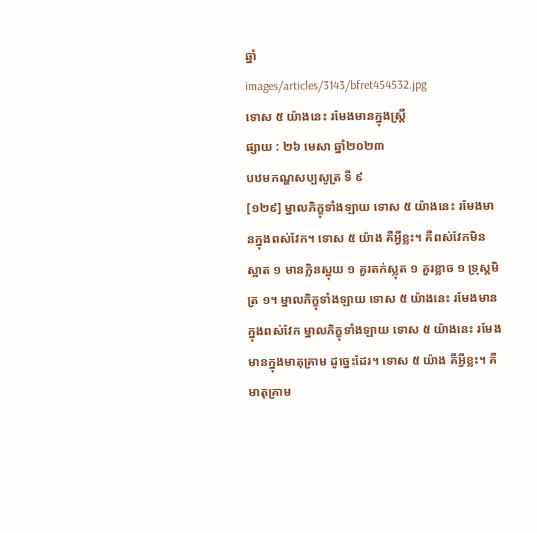ឆ្នាំ
images/articles/3143/bfret454532.jpg
ទោស ៥ យ៉ាងនេះ រមែងមានក្នុងស្រ្តី
ផ្សាយ : ២៦ មេសា ឆ្នាំ២០២៣
បឋមកណ្ហសប្បសូត្រ ទី ៩
[១២៩] ម្នាលភិក្ខុទាំងឡាយ ទោស ៥ យ៉ាងនេះ រមែងមានក្នុងពស់វែក។ ទោស ៥ យ៉ាង គឺអ្វីខ្លះ។ គឺពស់វែកមិនស្អាត ១ មានក្លិនស្អុយ ១ គួរតក់ស្លុត ១ គួរខ្លាច ១ ទ្រុស្តមិត្រ ១។ ម្នាលភិក្ខុទាំងឡាយ ទោស ៥ យ៉ាងនេះ រមែងមានក្នុងពស់វែក ម្នាលភិក្ខុទាំងឡាយ ទោស ៥ យ៉ាងនេះ រមែងមានក្នុងមាតុគ្រាម ដូច្នេះដែរ។ ទោស ៥ យ៉ាង គឺអ្វីខ្លះ។ គឺមាតុគ្រាម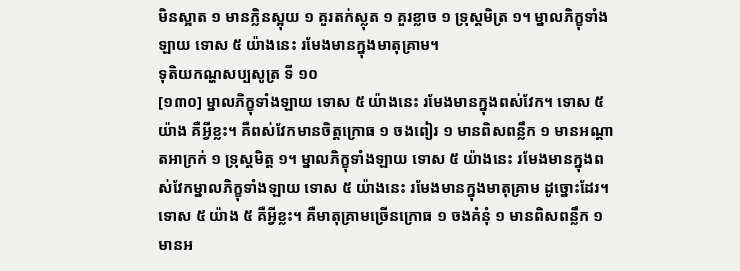មិនស្អាត ១ មានក្លិនស្អុយ ១ គួរតក់ស្លុត ១ គួរខ្លាច ១ ទ្រុស្តមិត្រ ១។ ម្នាលភិក្ខុទាំងឡាយ ទោស ៥ យ៉ាងនេះ រមែងមានក្នុងមាតុគ្រាម។
ទុតិយកណ្ហសប្បសូត្រ ទី ១០
[១៣០] ម្នាលភិក្ខុទាំងឡាយ ទោស ៥ យ៉ាងនេះ រមែងមានក្នុងពស់វែក។ ទោស ៥ យ៉ាង គឺអ្វីខ្លះ។ គឺពស់វែកមានចិត្តក្រោធ ១ ចងពៀរ ១ មានពិសពន្លឹក ១ មានអណ្តាតអាក្រក់ ១ ទ្រុស្តមិត្ត ១។ ម្នាលភិក្ខុទាំងឡាយ ទោស ៥ យ៉ាងនេះ រមែងមានក្នុងពស់វែកម្នាលភិក្ខុទាំងឡាយ ទោស ៥ យ៉ាងនេះ រមែងមានក្នុងមាតុគ្រាម ដូច្នោះដែរ។ ទោស ៥ យ៉ាង ៥ គឺអ្វីខ្លះ។ គឺមាតុគ្រាមច្រើនក្រោធ ១ ចងគំនុំ ១ មានពិសពន្លឹក ១ មានអ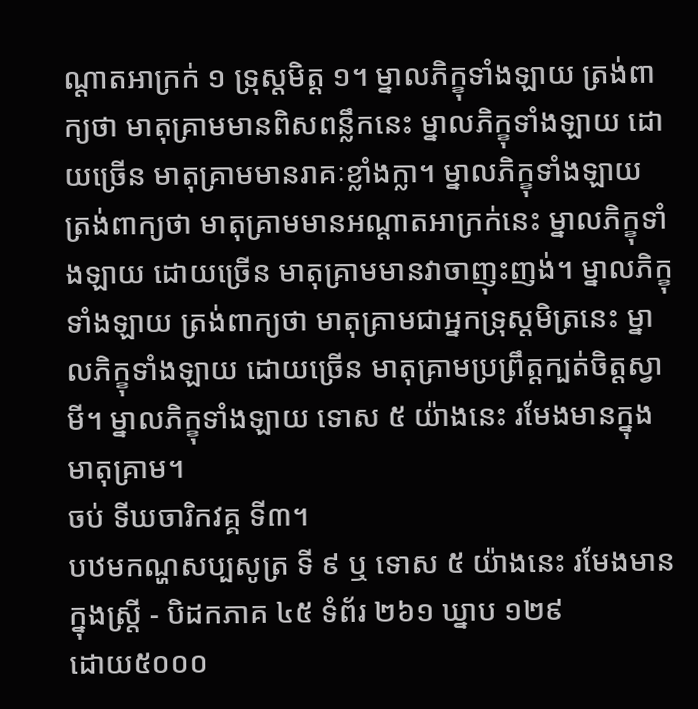ណ្តាតអាក្រក់ ១ ទ្រុស្តមិត្ត ១។ ម្នាលភិក្ខុទាំងឡាយ ត្រង់ពាក្យថា មាតុគ្រាមមានពិសពន្លឹកនេះ ម្នាលភិក្ខុទាំងឡាយ ដោយច្រើន មាតុគ្រាមមានរាគៈខ្លាំងក្លា។ ម្នាលភិក្ខុទាំងឡាយ ត្រង់ពាក្យថា មាតុគ្រាមមានអណ្តាតអាក្រក់នេះ ម្នាលភិក្ខុទាំងឡាយ ដោយច្រើន មាតុគ្រាមមានវាចាញុះញង់។ ម្នាលភិក្ខុទាំងឡាយ ត្រង់ពាក្យថា មាតុគ្រាមជាអ្នកទ្រុស្តមិត្រនេះ ម្នាលភិក្ខុទាំងឡាយ ដោយច្រើន មាតុគ្រាមប្រព្រឹត្តក្បត់ចិត្តស្វាមី។ ម្នាលភិក្ខុទាំងឡាយ ទោស ៥ យ៉ាងនេះ រមែងមានក្នុងមាតុគ្រាម។
ចប់ ទីឃចារិកវគ្គ ទី៣។
បឋមកណ្ហសប្បសូត្រ ទី ៩ ឬ ទោស ៥ យ៉ាងនេះ រមែងមានក្នុងស្រ្តី - បិដកភាគ ៤៥ ទំព័រ ២៦១ ឃ្នាប ១២៩
ដោយ៥០០០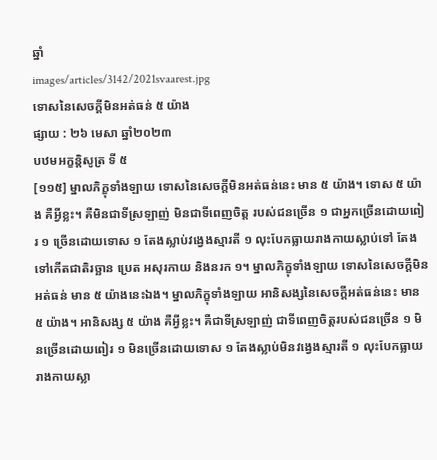ឆ្នាំ
images/articles/3142/2021svaarest.jpg
ទោសនៃសេចក្តីមិនអត់ធន់ ៥ យ៉ាង
ផ្សាយ : ២៦ មេសា ឆ្នាំ២០២៣
បឋមអក្ខន្តិសូត្រ ទី ៥
[១១៥] ម្នាលភិក្ខុទាំងឡាយ ទោសនៃសេចក្តីមិនអត់ធន់នេះ មាន ៥ យ៉ាង។ ទោស ៥ យ៉ាង គឺអ្វីខ្លះ។ គឺមិនជាទីស្រឡាញ់ មិនជាទីពេញចិត្ត របស់ជនច្រើន ១ ជាអ្នកច្រើនដោយពៀរ ១ ច្រើនដោយទោស ១ តែងស្លាប់វង្វេងស្មារតី ១ លុះបែកធ្លាយរាងកាយស្លាប់ទៅ តែងទៅកើតជាតិរច្ឆាន ប្រេត អសុរកាយ និងនរក ១។ ម្នាលភិក្ខុទាំងឡាយ ទោសនៃសេចក្តីមិនអត់ធន់ មាន ៥ យ៉ាងនេះឯង។ ម្នាលភិក្ខុទាំងឡាយ អានិសង្សនៃសេចក្តីអត់ធន់នេះ មាន ៥ យ៉ាង។ អានិសង្ស ៥ យ៉ាង គឺអ្វីខ្លះ។ គឺជាទីស្រឡាញ់ ជាទីពេញចិត្តរបស់ជនច្រើន ១ មិនច្រើនដោយពៀរ ១ មិនច្រើនដោយទោស ១ តែងស្លាប់មិនវង្វេងស្មារតី ១ លុះបែកធ្លាយរាងកាយស្លា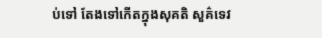ប់ទៅ តែងទៅកើតក្នុងសុគតិ សួគ៌ទេវ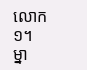លោក ១។ ម្នា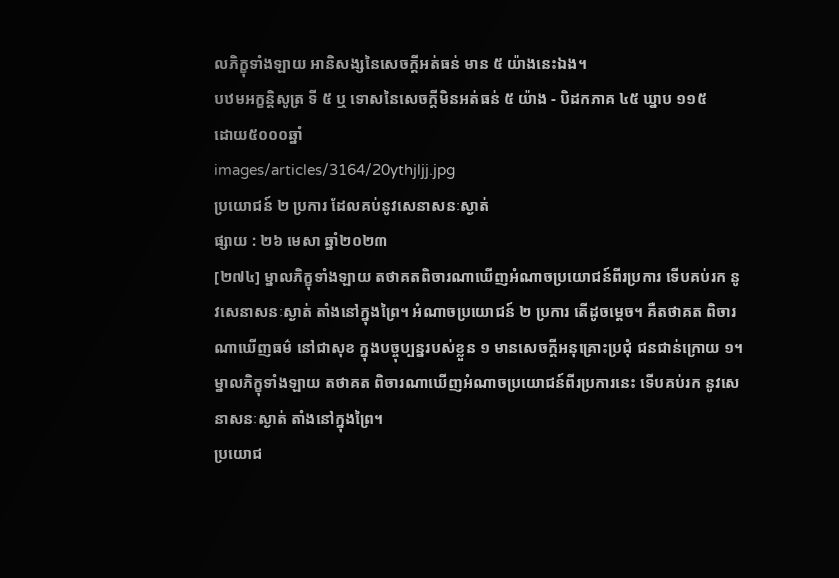លភិក្ខុទាំងឡាយ អានិសង្សនៃសេចក្តីអត់ធន់ មាន ៥ យ៉ាងនេះឯង។
បឋមអក្ខន្តិសូត្រ ទី ៥ ឬ ទោសនៃសេចក្តីមិនអត់ធន់ ៥ យ៉ាង - បិដកភាគ ៤៥ ឃ្នាប ១១៥
ដោយ៥០០០ឆ្នាំ
images/articles/3164/20ythjljj.jpg
ប្រយោជន៍ ២ ប្រការ ដែលគប់នូវសេនាសនៈស្ងាត់
ផ្សាយ : ២៦ មេសា ឆ្នាំ២០២៣
[២៧៤] ម្នាលភិក្ខុទាំងឡាយ តថាគតពិចារណាឃើញអំណាចប្រយោជន៍ពីរប្រការ ទើបគប់រក នូវសេនាសនៈស្ងាត់ តាំងនៅក្នុងព្រៃ។ អំណាចប្រយោជន៍ ២ ប្រការ តើដូចម្តេច។ គឺតថាគត ពិចារណាឃើញធម៌ នៅជាសុខ ក្នុងបច្ចុប្បន្នរបស់ខ្លួន ១ មានសេចកី្តអនុគ្រោះប្រជុំ ជនជាន់ក្រោយ ១។ ម្នាលភិក្ខុទាំងឡាយ តថាគត ពិចារណាឃើញអំណាចប្រយោជន៍ពីរប្រការនេះ ទើបគប់រក នូវសេនាសនៈស្ងាត់ តាំងនៅក្នុងព្រៃ។
ប្រយោជ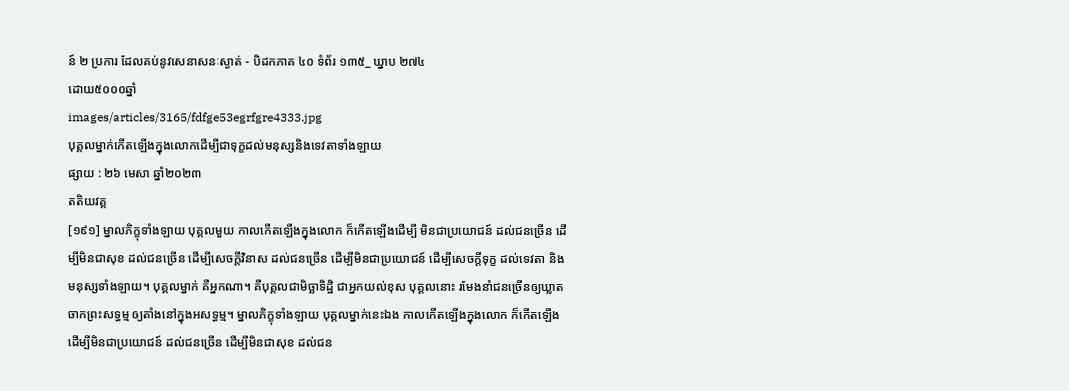ន៍ ២ ប្រការ ដែលគប់នូវសេនាសនៈស្ងាត់ - បិដកភាគ ៤០ ទំព័រ ១៣៥_ ឃ្នាប ២៧៤
ដោយ៥០០០ឆ្នាំ
images/articles/3165/fdfge53egrfgre4333.jpg
បុគ្គលម្នាក់កើតឡើងក្នុងលោកដើម្បីជាទុក្ខដល់មនុស្សនិងទេវតាទាំងឡាយ
ផ្សាយ : ២៦ មេសា ឆ្នាំ២០២៣
តតិយវគ្គ
[១៩១] ម្នាលភិក្ខុទាំងឡាយ បុគ្គលមួយ កាលកើតឡើងក្នុងលោក ក៏កើតឡើងដើម្បី មិនជាប្រយោជន៍ ដល់ជនច្រើន ដើម្បីមិនជាសុខ ដល់ជនច្រើន ដើម្បីសេចក្តីវិនាស ដល់ជនច្រើន ដើម្បីមិនជាប្រយោជន៍ ដើម្បីសេចក្តីទុក្ខ ដល់ទេវតា និងមនុស្សទាំងឡាយ។ បុគ្គលម្នាក់ គឺអ្នកណា។ គឺបុគ្គលជាមិច្ឆាទិដ្ឋិ ជាអ្នកយល់ខុស បុគ្គលនោះ រមែងនាំជនច្រើនឲ្យឃ្លាតចាកព្រះសទ្ធម្ម ឲ្យតាំងនៅក្នុងអសទ្ធម្ម។ ម្នាលភិក្ខុទាំងឡាយ បុគ្គលម្នាក់នេះឯង កាលកើតឡើងក្នុងលោក ក៏កើតឡើង ដើម្បីមិនជាប្រយោជន៍ ដល់ជនច្រើន ដើម្បីមិនជាសុខ ដល់ជន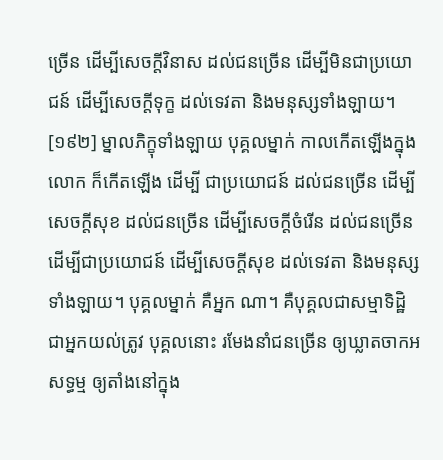ច្រើន ដើម្បីសេចក្តីវិនាស ដល់ជនច្រើន ដើម្បីមិនជាប្រយោជន៍ ដើម្បីសេចក្តីទុក្ខ ដល់ទេវតា និងមនុស្សទាំងឡាយ។
[១៩២] ម្នាលភិក្ខុទាំងឡាយ បុគ្គលម្នាក់ កាលកើតឡើងក្នុងលោក ក៏កើតឡើង ដើម្បី ជាប្រយោជន៍ ដល់ជនច្រើន ដើម្បីសេចក្តីសុខ ដល់ជនច្រើន ដើម្បីសេចក្តីចំរើន ដល់ជនច្រើន ដើម្បីជាប្រយោជន៍ ដើម្បីសេចក្តីសុខ ដល់ទេវតា និងមនុស្សទាំងឡាយ។ បុគ្គលម្នាក់ គឺអ្នក ណា។ គឺបុគ្គលជាសម្មាទិដ្ឋិ ជាអ្នកយល់ត្រូវ បុគ្គលនោះ រមែងនាំជនច្រើន ឲ្យឃ្លាតចាកអសទ្ធម្ម ឲ្យតាំងនៅក្នុង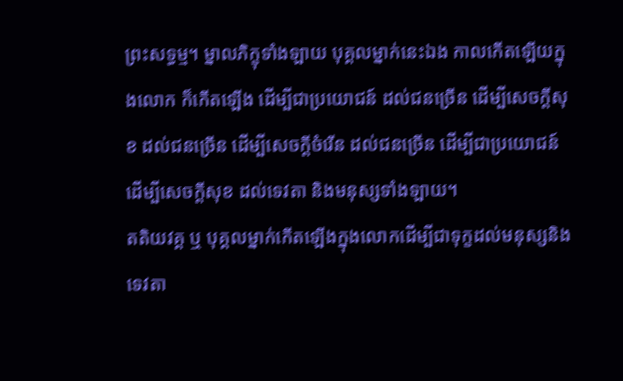ព្រះសទ្ធម្ម។ ម្នាលភិក្ខុទាំងឡាយ បុគ្គលម្នាក់នេះឯង កាលកើតឡើយក្នុងលោក ក៏កើតឡើង ដើម្បីជាប្រយោជន៍ ដល់ជនច្រើន ដើម្បីសេចក្តីសុខ ដល់ជនច្រើន ដើម្បីសេចក្តីចំរើន ដល់ជនច្រើន ដើម្បីជាប្រយោជន៍ ដើម្បីសេចក្តីសុខ ដល់ទេវតា និងមនុស្សទាំងឡាយ។
តតិយវគ្គ ឬ បុគ្គលម្នាក់កើតឡើងក្នុងលោកដើម្បីជាទុក្ខដល់មនុស្សនិងទេវតា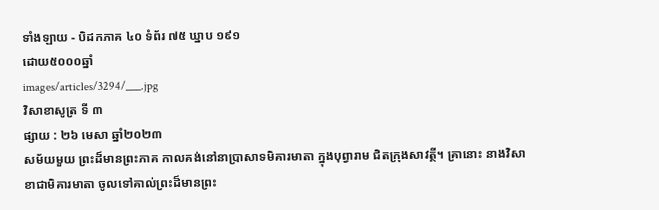ទាំងឡាយ - បិដកភាគ ៤០ ទំព័រ ៧៥ ឃ្នាប ១៩១
ដោយ៥០០០ឆ្នាំ
images/articles/3294/___.jpg
វិសាខាសូត្រ ទី ៣
ផ្សាយ : ២៦ មេសា ឆ្នាំ២០២៣
សម័យមួយ ព្រះដ៏មានព្រះភាគ កាលគង់នៅនាប្រាសាទមិគារមាតា ក្នុងបុព្វារាម ជិតក្រុងសាវត្ថី។ គ្រានោះ នាងវិសាខាជាមិគារមាតា ចូលទៅគាល់ព្រះដ៏មានព្រះ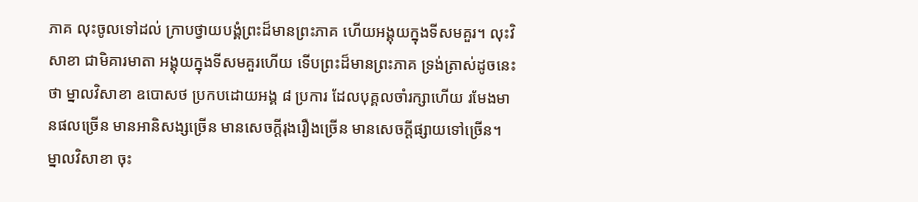ភាគ លុះចូលទៅដល់ ក្រាបថ្វាយបង្គំព្រះដ៏មានព្រះភាគ ហើយអង្គុយក្នុងទីសមគួរ។ លុះវិសាខា ជាមិគារមាតា អង្គុយក្នុងទីសមគួរហើយ ទើបព្រះដ៏មានព្រះភាគ ទ្រង់ត្រាស់ដូចនេះថា ម្នាលវិសាខា ឧបោសថ ប្រកបដោយអង្គ ៨ ប្រការ ដែលបុគ្គលចាំរក្សាហើយ រមែងមានផលច្រើន មានអានិសង្សច្រើន មានសេចក្តីរុងរឿងច្រើន មានសេចក្តីផ្សាយទៅច្រើន។
ម្នាលវិសាខា ចុះ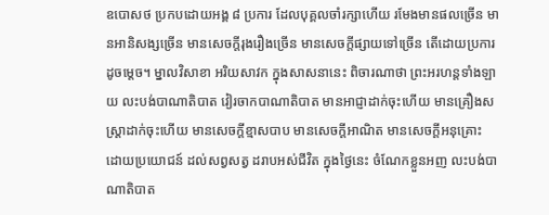ឧបោសថ ប្រកបដោយអង្គ ៨ ប្រការ ដែលបុគ្គលចាំរក្សាហើយ រមែងមានផលច្រើន មានអានិសង្សច្រើន មានសេចក្តីរុងរឿងច្រើន មានសេចក្តីផ្សាយទៅច្រើន តើដោយប្រការដូចម្តេច។ ម្នាលវិសាខា អរិយសាវក ក្នុងសាសនានេះ ពិចារណាថា ព្រះអរហន្តទាំងឡាយ លះបង់បាណាតិបាត វៀរចាកបាណាតិបាត មានអាជ្ញាដាក់ចុះហើយ មានគ្រឿងសស្រ្តាដាក់ចុះហើយ មានសេចក្តីខ្មាសបាប មានសេចក្តីអាណិត មានសេចក្តីអនុគ្រោះ ដោយប្រយោជន៍ ដល់សព្វសត្វ ដរាបអស់ជីវិត ក្នុងថ្ងៃនេះ ចំណែកខ្លួនអញ លះបង់បាណាតិបាត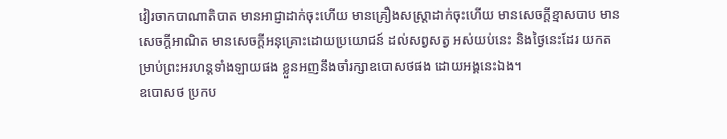វៀរចាកបាណាតិបាត មានអាជ្ញាដាក់ចុះហើយ មានគ្រឿងសស្រ្តាដាក់ចុះហើយ មានសេចក្តីខ្មាសបាប មានសេចក្តីអាណិត មានសេចក្តីអនុគ្រោះដោយប្រយោជន៍ ដល់សព្វសត្វ អស់យប់នេះ និងថ្ងៃនេះដែរ យកតម្រាប់ព្រះអរហន្តទាំងឡាយផង ខ្លួនអញនឹងចាំរក្សាឧបោសថផង ដោយអង្គនេះឯង។
ឧបោសថ ប្រកប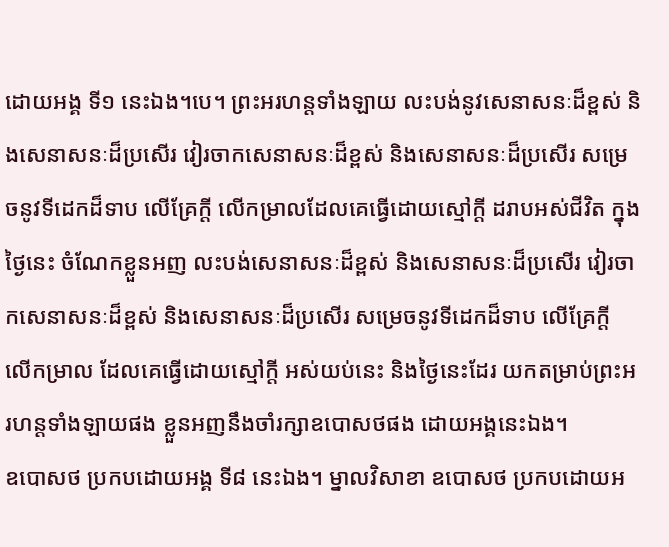ដោយអង្គ ទី១ នេះឯង។បេ។ ព្រះអរហន្តទាំងឡាយ លះបង់នូវសេនាសនៈដ៏ខ្ពស់ និងសេនាសនៈដ៏ប្រសើរ វៀរចាកសេនាសនៈដ៏ខ្ពស់ និងសេនាសនៈដ៏ប្រសើរ សម្រេចនូវទីដេកដ៏ទាប លើគ្រែក្តី លើកម្រាលដែលគេធ្វើដោយស្មៅក្តី ដរាបអស់ជីវិត ក្នុងថ្ងៃនេះ ចំណែកខ្លួនអញ លះបង់សេនាសនៈដ៏ខ្ពស់ និងសេនាសនៈដ៏ប្រសើរ វៀរចាកសេនាសនៈដ៏ខ្ពស់ និងសេនាសនៈដ៏ប្រសើរ សម្រេចនូវទីដេកដ៏ទាប លើគ្រែក្តី លើកម្រាល ដែលគេធ្វើដោយស្មៅក្តី អស់យប់នេះ និងថ្ងៃនេះដែរ យកតម្រាប់ព្រះអរហន្តទាំងឡាយផង ខ្លួនអញនឹងចាំរក្សាឧបោសថផង ដោយអង្គនេះឯង។
ឧបោសថ ប្រកបដោយអង្គ ទី៨ នេះឯង។ ម្នាលវិសាខា ឧបោសថ ប្រកបដោយអ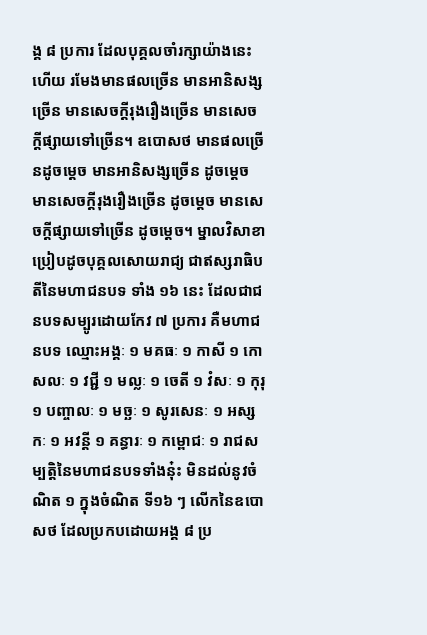ង្គ ៨ ប្រការ ដែលបុគ្គលចាំរក្សាយ៉ាងនេះហើយ រមែងមានផលច្រើន មានអានិសង្សច្រើន មានសេចក្តីរុងរឿងច្រើន មានសេចក្តីផ្សាយទៅច្រើន។ ឧបោសថ មានផលច្រើនដូចម្តេច មានអានិសង្សច្រើន ដូចម្តេច មានសេចក្តីរុងរឿងច្រើន ដូចម្តេច មានសេចក្តីផ្សាយទៅច្រើន ដូចម្តេច។ ម្នាលវិសាខា ប្រៀបដូចបុគ្គលសោយរាជ្យ ជាឥស្សរាធិបតីនៃមហាជនបទ ទាំង ១៦ នេះ ដែលជាជនបទសម្បូរដោយកែវ ៧ ប្រការ គឺមហាជនបទ ឈ្មោះអង្គៈ ១ មគធៈ ១ កាសី ១ កោសលៈ ១ វជ្ជី ១ មល្លៈ ១ ចេតី ១ វំសៈ ១ កុរុ ១ បញ្ចាលៈ ១ មច្ឆៈ ១ សូរសេនៈ ១ អស្សកៈ ១ អវន្តី ១ គន្ធារៈ ១ កម្ពោជៈ ១ រាជសម្បត្តិនៃមហាជនបទទាំងនុ៎ះ មិនដល់នូវចំណិត ១ ក្នុងចំណិត ទី១៦ ៗ លើកនៃឧបោសថ ដែលប្រកបដោយអង្គ ៨ ប្រ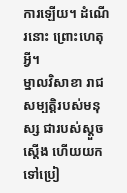ការឡើយ។ ដំណើរនោះ ព្រោះហេតុអ្វី។
ម្នាលវិសាខា រាជសម្បត្តិរបស់មនុស្ស ជារបស់ស្តួចស្តើង ហើយយកទៅប្រៀ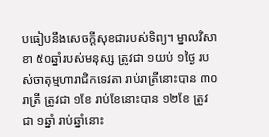បធៀបនឹងសេចក្តីសុខជារបស់ទិព្យ។ ម្នាលវិសាខា ៥០ឆ្នាំរបស់មនុស្ស ត្រូវជា ១យប់ ១ថ្ងៃ របស់ចាតុម្មហារាជិកទេវតា រាប់រាត្រីនោះបាន ៣០រាត្រី ត្រូវជា ១ខែ រាប់ខែនោះបាន ១២ខែ ត្រូវជា ១ឆ្នាំ រាប់ឆ្នាំនោះ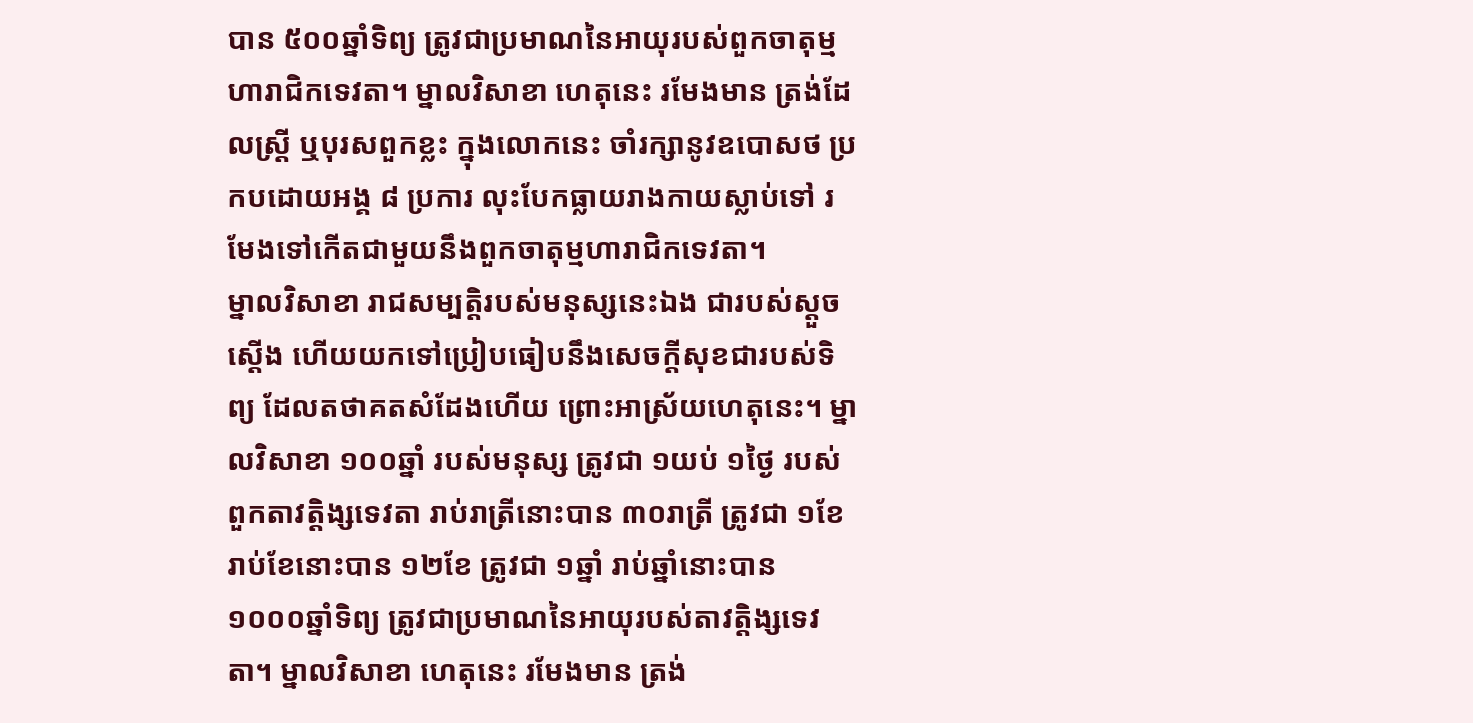បាន ៥០០ឆ្នាំទិព្យ ត្រូវជាប្រមាណនៃអាយុរបស់ពួកចាតុម្មហារាជិកទេវតា។ ម្នាលវិសាខា ហេតុនេះ រមែងមាន ត្រង់ដែលស្រ្តី ឬបុរសពួកខ្លះ ក្នុងលោកនេះ ចាំរក្សានូវឧបោសថ ប្រកបដោយអង្គ ៨ ប្រការ លុះបែកធ្លាយរាងកាយស្លាប់ទៅ រមែងទៅកើតជាមួយនឹងពួកចាតុម្មហារាជិកទេវតា។
ម្នាលវិសាខា រាជសម្បត្តិរបស់មនុស្សនេះឯង ជារបស់ស្តួចស្តើង ហើយយកទៅប្រៀបធៀបនឹងសេចក្តីសុខជារបស់ទិព្យ ដែលតថាគតសំដែងហើយ ព្រោះអាស្រ័យហេតុនេះ។ ម្នាលវិសាខា ១០០ឆ្នាំ របស់មនុស្ស ត្រូវជា ១យប់ ១ថ្ងៃ របស់ពួកតាវត្តិង្សទេវតា រាប់រាត្រីនោះបាន ៣០រាត្រី ត្រូវជា ១ខែ រាប់ខែនោះបាន ១២ខែ ត្រូវជា ១ឆ្នាំ រាប់ឆ្នាំនោះបាន ១០០០ឆ្នាំទិព្យ ត្រូវជាប្រមាណនៃអាយុរបស់តាវត្តិង្សទេវតា។ ម្នាលវិសាខា ហេតុនេះ រមែងមាន ត្រង់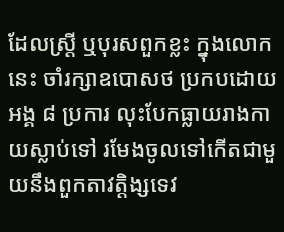ដែលស្រ្តី ឬបុរសពួកខ្លះ ក្នុងលោកនេះ ចាំរក្សាឧបោសថ ប្រកបដោយអង្គ ៨ ប្រការ លុះបែកធ្លាយរាងកាយស្លាប់ទៅ រមែងចូលទៅកើតជាមួយនឹងពួកតាវត្តិង្សទេវ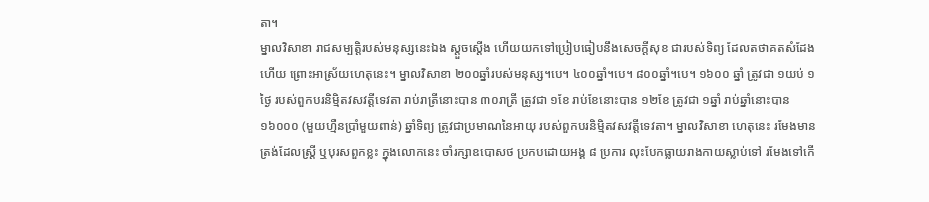តា។
ម្នាលវិសាខា រាជសម្បត្តិរបស់មនុស្សនេះឯង ស្តួចស្តើង ហើយយកទៅប្រៀបធៀបនឹងសេចក្តីសុខ ជារបស់ទិព្យ ដែលតថាគតសំដែងហើយ ព្រោះអាស្រ័យហេតុនេះ។ ម្នាលវិសាខា ២០០ឆ្នាំរបស់មនុស្ស។បេ។ ៤០០ឆ្នាំ។បេ។ ៨០០ឆ្នាំ។បេ។ ១៦០០ ឆ្នាំ ត្រូវជា ១យប់ ១ថ្ងៃ របស់ពួកបរនិម្មិតវសវត្តីទេវតា រាប់រាត្រីនោះបាន ៣០រាត្រី ត្រូវជា ១ខែ រាប់ខែនោះបាន ១២ខែ ត្រូវជា ១ឆ្នាំ រាប់ឆ្នាំនោះបាន ១៦០០០ (មួយហ្មឺនប្រាំមួយពាន់) ឆ្នាំទិព្យ ត្រូវជាប្រមាណនៃអាយុ របស់ពួកបរនិម្មិតវសវត្តីទេវតា។ ម្នាលវិសាខា ហេតុនេះ រមែងមាន ត្រង់ដែលស្រ្តី ឬបុរសពួកខ្លះ ក្នុងលោកនេះ ចាំរក្សាឧបោសថ ប្រកបដោយអង្គ ៨ ប្រការ លុះបែកធ្លាយរាងកាយស្លាប់ទៅ រមែងទៅកើ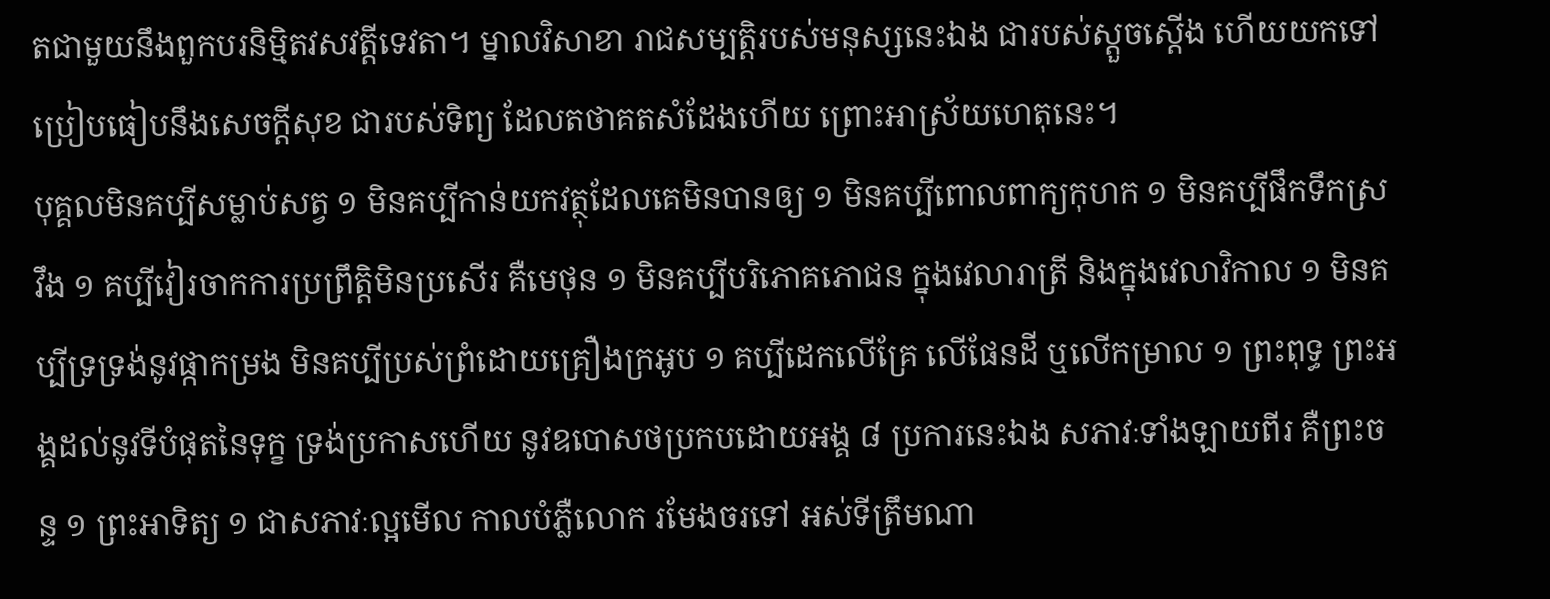តជាមួយនឹងពួកបរនិម្មិតវសវត្តីទេវតា។ ម្នាលវិសាខា រាជសម្បត្តិរបស់មនុស្សនេះឯង ជារបស់ស្តួចស្តើង ហើយយកទៅប្រៀបធៀបនឹងសេចក្តីសុខ ជារបស់ទិព្យ ដែលតថាគតសំដែងហើយ ព្រោះអាស្រ័យហេតុនេះ។
បុគ្គលមិនគប្បីសម្លាប់សត្វ ១ មិនគប្បីកាន់យកវត្ថុដែលគេមិនបានឲ្យ ១ មិនគប្បីពោលពាក្យកុហក ១ មិនគប្បីផឹកទឹកស្រវឹង ១ គប្បីវៀរចាកការប្រព្រឹត្តិមិនប្រសើរ គឺមេថុន ១ មិនគប្បីបរិភោគភោជន ក្នុងវេលារាត្រី និងក្នុងវេលាវិកាល ១ មិនគប្បីទ្រទ្រង់នូវផ្កាកម្រង មិនគប្បីប្រស់ព្រំដោយគ្រឿងក្រអូប ១ គប្បីដេកលើគ្រែ លើផែនដី ឬលើកម្រាល ១ ព្រះពុទ្ធ ព្រះអង្គដល់នូវទីបំផុតនៃទុក្ខ ទ្រង់ប្រកាសហើយ នូវឧបោសថប្រកបដោយអង្គ ៨ ប្រការនេះឯង សភាវៈទាំងឡាយពីរ គឺព្រះចន្ទ ១ ព្រះអាទិត្យ ១ ជាសភាវៈល្អមើល កាលបំភ្លឺលោក រមែងចរទៅ អស់ទីត្រឹមណា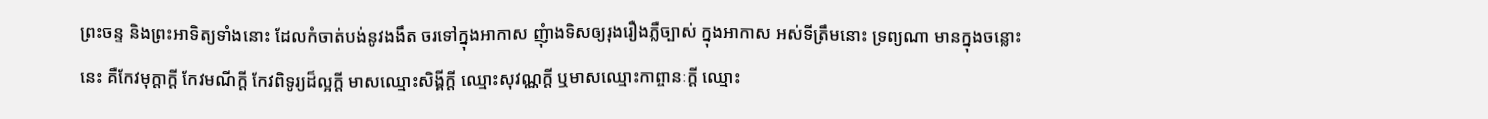ព្រះចន្ទ និងព្រះអាទិត្យទាំងនោះ ដែលកំចាត់បង់នូវងងឹត ចរទៅក្នុងអាកាស ញុំាងទិសឲ្យរុងរឿងភ្លឺច្បាស់ ក្នុងអាកាស អស់ទីត្រឹមនោះ ទ្រព្យណា មានក្នុងចន្លោះនេះ គឺកែវមុក្តាក្តី កែវមណីក្តី កែវពិទូរ្យដ៏ល្អក្តី មាសឈ្មោះសិង្គីក្តី ឈ្មោះសុវណ្ណក្តី ឬមាសឈ្មោះកាព្ចានៈក្តី ឈ្មោះ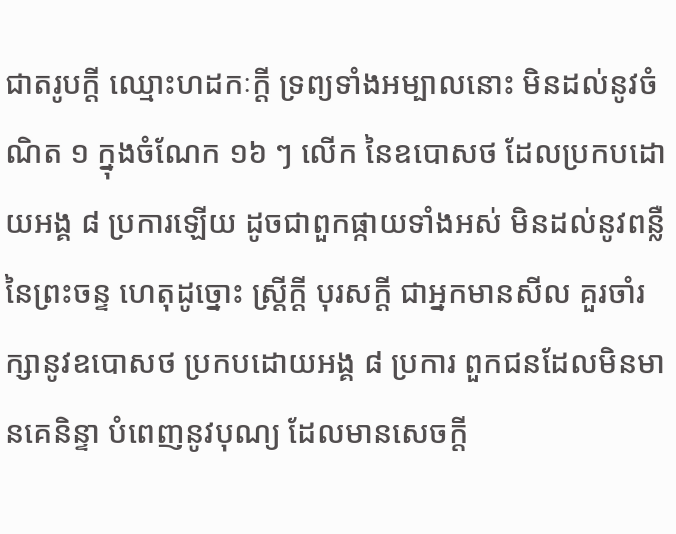ជាតរូបក្តី ឈ្មោះហដកៈក្តី ទ្រព្យទាំងអម្បាលនោះ មិនដល់នូវចំណិត ១ ក្នុងចំណែក ១៦ ៗ លើក នៃឧបោសថ ដែលប្រកបដោយអង្គ ៨ ប្រការឡើយ ដូចជាពួកផ្កាយទាំងអស់ មិនដល់នូវពន្លឺ នៃព្រះចន្ទ ហេតុដូច្នោះ ស្រ្តីក្តី បុរសក្តី ជាអ្នកមានសីល គួរចាំរក្សានូវឧបោសថ ប្រកបដោយអង្គ ៨ ប្រការ ពួកជនដែលមិនមានគេនិន្ទា បំពេញនូវបុណ្យ ដែលមានសេចក្តី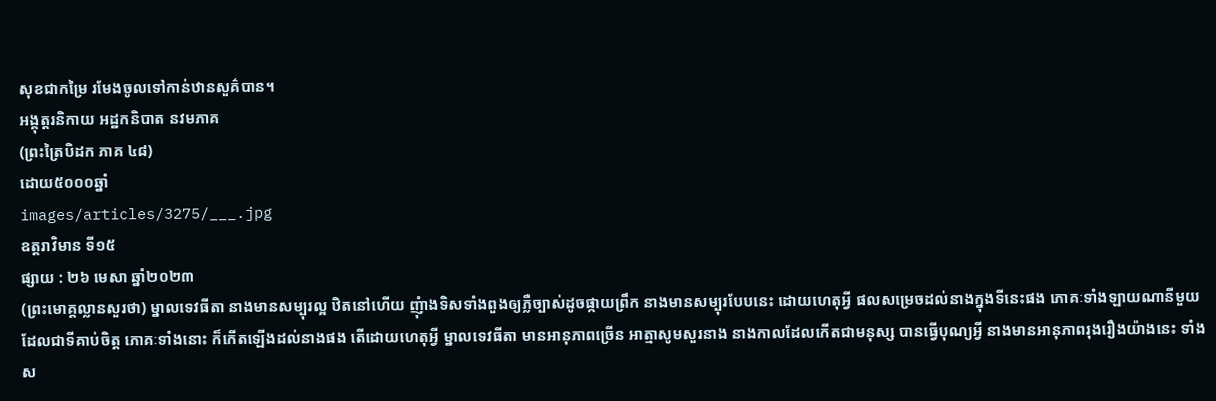សុខជាកម្រៃ រមែងចូលទៅកាន់ឋានសួគ៌បាន។
អង្គុត្តរនិកាយ អដ្ឋកនិបាត នវមភាគ
(ព្រះត្រៃបិដក ភាគ ៤៨)
ដោយ៥០០០ឆ្នាំ
images/articles/3275/___.jpg
ឧត្តរាវិមាន ទី១៥
ផ្សាយ : ២៦ មេសា ឆ្នាំ២០២៣
(ព្រះមោគ្គល្លានសួរថា) ម្នាលទេវធីតា នាងមានសម្បុរល្អ ឋិតនៅហើយ ញុំាងទិសទាំងពួងឲ្យភ្លឺច្បាស់ដូចផ្កាយព្រឹក នាងមានសម្បុរបែបនេះ ដោយហេតុអី្វ ផលសម្រេចដល់នាងក្នុងទីនេះផង ភោគៈទាំងឡាយណានីមួយ ដែលជាទីគាប់ចិត្ត ភោគៈទាំងនោះ ក៏កើតឡើងដល់នាងផង តើដោយហេតុអី្វ ម្នាលទេវធីតា មានអានុភាពច្រើន អាត្មាសូមសួរនាង នាងកាលដែលកើតជាមនុស្ស បានធ្វើបុណ្យអី្វ នាងមានអានុភាពរុងរឿងយ៉ាងនេះ ទាំងស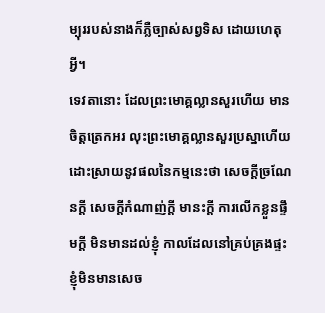ម្បុររបស់នាងក៏ភ្លឺច្បាស់សព្វទិស ដោយហេតុអី្វ។
ទេវតានោះ ដែលព្រះមោគ្គល្លានសួរហើយ មានចិត្តត្រេកអរ លុះព្រះមោគ្គល្លានសួរប្រស្នាហើយ ដោះស្រាយនូវផលនៃកម្មនេះថា សេចកី្តច្រណែនកី្ត សេចកី្តកំណាញ់កី្ត មានះកី្ត ការលើកខ្លួនផ្ទឹមកី្ត មិនមានដល់ខ្ញុំ កាលដែលនៅគ្រប់គ្រងផ្ទះ ខ្ញុំមិនមានសេច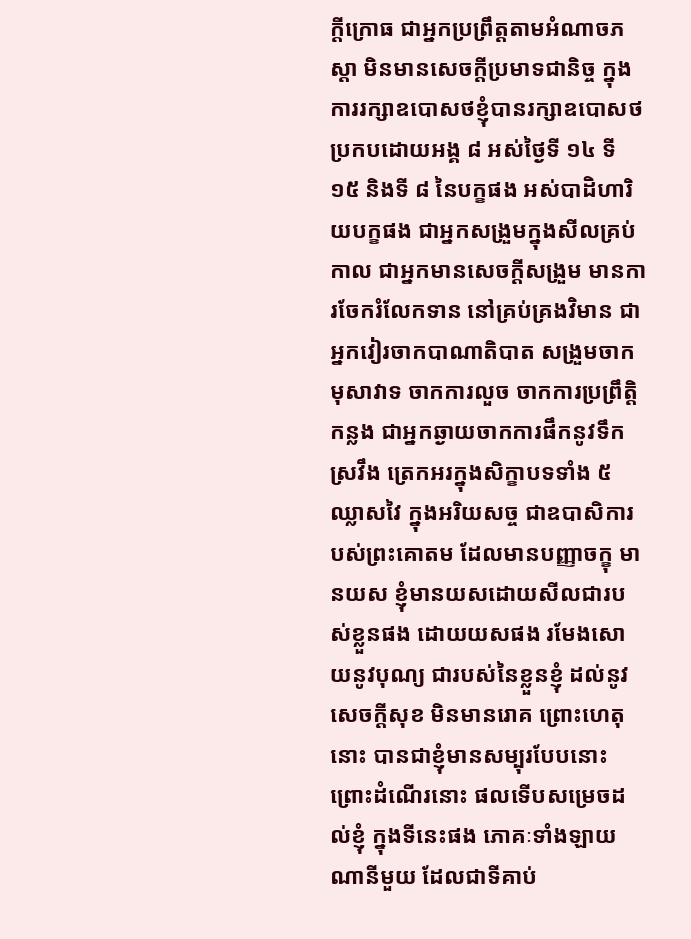កី្តក្រោធ ជាអ្នកប្រព្រឹត្តតាមអំណាចភស្តា មិនមានសេចកី្តប្រមាទជានិច្ច ក្នុងការរក្សាឧបោសថខ្ញុំបានរក្សាឧបោសថប្រកបដោយអង្គ ៨ អស់ថ្ងៃទី ១៤ ទី ១៥ និងទី ៨ នៃបក្ខផង អស់បាដិហារិយបក្ខផង ជាអ្នកសង្រួមក្នុងសីលគ្រប់កាល ជាអ្នកមានសេចកី្តសង្រួម មានការចែករំលែកទាន នៅគ្រប់គ្រងវិមាន ជាអ្នកវៀរចាកបាណាតិបាត សង្រួមចាកមុសាវាទ ចាកការលួច ចាកការប្រព្រឹត្តិកន្លង ជាអ្នកឆ្ងាយចាកការផឹកនូវទឹកស្រវឹង ត្រេកអរក្នុងសិក្ខាបទទាំង ៥ ឈ្លាសវៃ ក្នុងអរិយសច្ច ជាឧបាសិការបស់ព្រះគោតម ដែលមានបញ្ញាចក្ខុ មានយស ខ្ញុំមានយសដោយសីលជារបស់ខ្លួនផង ដោយយសផង រមែងសោយនូវបុណ្យ ជារបស់នៃខ្លួនខ្ញុំ ដល់នូវសេចកី្តសុខ មិនមានរោគ ព្រោះហេតុនោះ បានជាខ្ញុំមានសម្បុរបែបនោះ ព្រោះដំណើរនោះ ផលទើបសម្រេចដល់ខ្ញុំ ក្នុងទីនេះផង ភោគៈទាំងឡាយណានីមួយ ដែលជាទីគាប់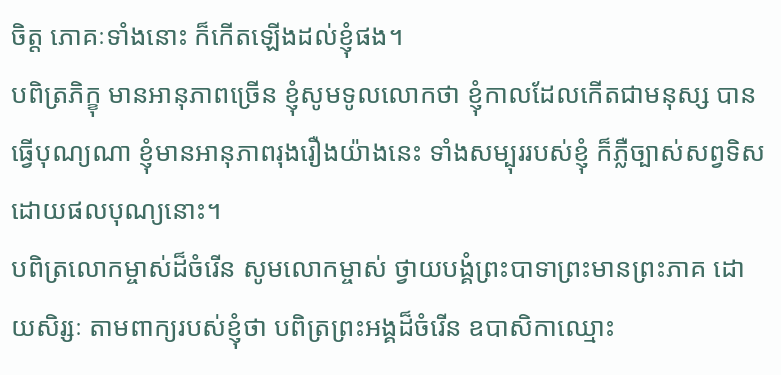ចិត្ត ភោគៈទាំងនោះ ក៏កើតឡើងដល់ខ្ញុំផង។
បពិត្រភិក្ខុ មានអានុភាពច្រើន ខ្ញុំសូមទូលលោកថា ខ្ញុំកាលដែលកើតជាមនុស្ស បានធ្វើបុណ្យណា ខ្ញុំមានអានុភាពរុងរឿងយ៉ាងនេះ ទាំងសម្បុររបស់ខ្ញុំ ក៏ភ្លឺច្បាស់សព្វទិស ដោយផលបុណ្យនោះ។
បពិត្រលោកម្ចាស់ដ៏ចំរើន សូមលោកម្ចាស់ ថ្វាយបង្គំព្រះបាទាព្រះមានព្រះភាគ ដោយសិរ្សៈ តាមពាក្យរបស់ខ្ញុំថា បពិត្រព្រះអង្គដ៏ចំរើន ឧបាសិកាឈ្មោះ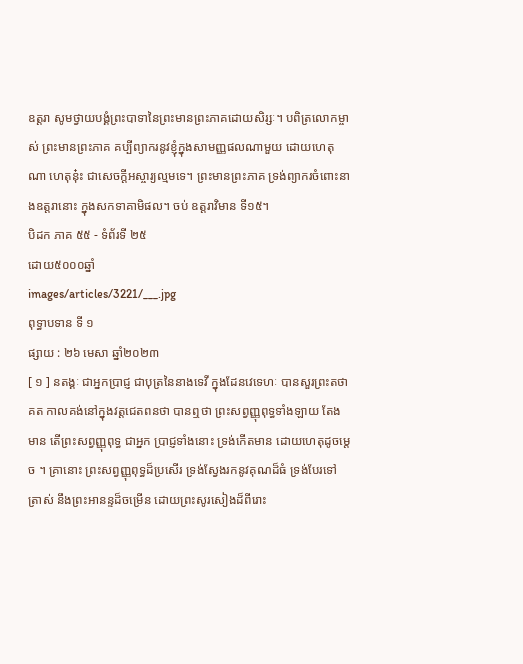ឧត្តរា សូមថ្វាយបង្គំព្រះបាទានៃព្រះមានព្រះភាគដោយសិរ្សៈ។ បពិត្រលោកម្ចាស់ ព្រះមានព្រះភាគ គប្បីព្យាករនូវខ្ញុំក្នុងសាមញ្ញផលណាមួយ ដោយហេតុណា ហេតុនុ៎ះ ជាសេចកី្តអស្ចារ្យល្មមទេ។ ព្រះមានព្រះភាគ ទ្រង់ព្យាករចំពោះនាងឧត្តរានោះ ក្នុងសកទាគាមិផល។ ចប់ ឧត្តរាវិមាន ទី១៥។
បិដក ភាគ ៥៥ - ទំព័រទី ២៥
ដោយ៥០០០ឆ្នាំ
images/articles/3221/___.jpg
ពុទ្ធាបទាន ទី ១
ផ្សាយ : ២៦ មេសា ឆ្នាំ២០២៣
[ ១ ] នតង្គៈ ជាអ្នកប្រាជ្ញ ជាបុត្រនៃនាងទេវី ក្នុងដែនវេទេហៈ បានសួរព្រះតថាគត កាលគង់នៅក្នុងវត្តជេតពនថា បានឮថា ព្រះសព្វញ្ញុពុទ្ធទាំងឡាយ តែងមាន តើព្រះសព្វញ្ញុពុទ្ធ ជាអ្នក ប្រាជ្ញទាំងនោះ ទ្រង់កើតមាន ដោយហេតុដូចម្តេច ។ គ្រានោះ ព្រះសព្វញ្ញុពុទ្ធដ៏ប្រសើរ ទ្រង់ស្វែងរកនូវគុណដ៏ធំ ទ្រង់បែរទៅ ត្រាស់ នឹងព្រះអានន្ទដ៏ចម្រើន ដោយព្រះសូរសៀងដ៏ពីរោះ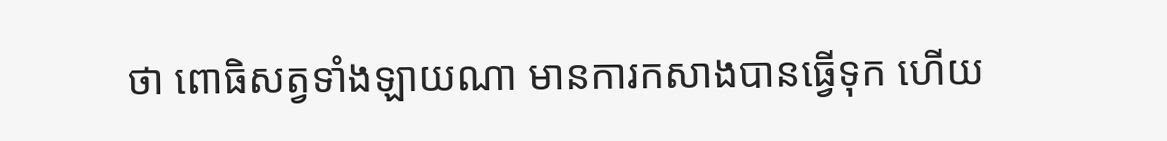ថា ពោធិសត្វទាំងឡាយណា មានការកសាងបានធ្វើទុក ហើយ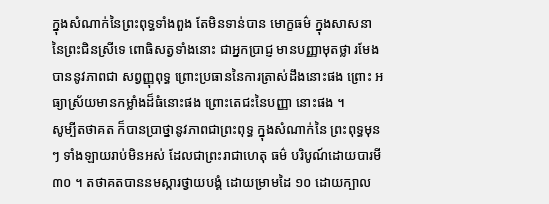ក្នុងសំណាក់នៃព្រះពុទ្ធទាំងពួង តែមិនទាន់បាន មោក្ខធម៌ ក្នុងសាសនានៃព្រះជិនស្រីទេ ពោធិសត្វទាំងនោះ ជាអ្នកប្រាជ្ញ មានបញ្ញាមុតថ្លា រមែងបាននូវភាពជា សព្វញ្ញុពុទ្ធ ព្រោះប្រធាននៃការត្រាស់ដឹងនោះផង ព្រោះ អធ្យាស្រ័យមានកម្លាំងដ៏ធំនោះផង ព្រោះតេជះនៃបញ្ញា នោះផង ។
សូម្បីតថាគត ក៏បានប្រាថ្នានូវភាពជាព្រះពុទ្ធ ក្នុងសំណាក់នៃ ព្រះពុទ្ធមុន ៗ ទាំងឡាយរាប់មិនអស់ ដែលជាព្រះរាជាហេតុ ធម៌ បរិបូណ៍ដោយបារមី ៣០ ។ តថាគតបាននមស្ការថ្វាយបង្គំ ដោយម្រាមដៃ ១០ ដោយក្បាល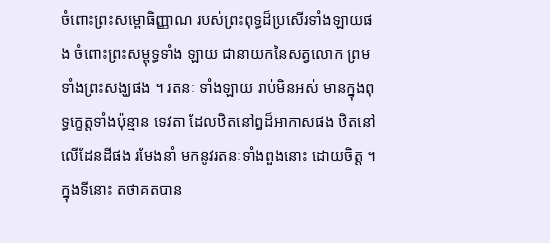ចំពោះព្រះសម្ពោធិញ្ញាណ របស់ព្រះពុទ្ធដ៏ប្រសើរទាំងឡាយផង ចំពោះព្រះសម្ពុទ្ធទាំង ឡាយ ជានាយកនៃសត្វលោក ព្រមទាំងព្រះសង្ឃផង ។ រតនៈ ទាំងឡាយ រាប់មិនអស់ មានក្នុងពុទ្ធកេ្ខត្តទាំងប៉ុន្មាន ទេវតា ដែលឋិតនៅឰដ៏អាកាសផង ឋិតនៅលើដែនដីផង រមែងនាំ មកនូវរតនៈទាំងពួងនោះ ដោយចិត្ត ។
ក្នុងទីនោះ តថាគតបាន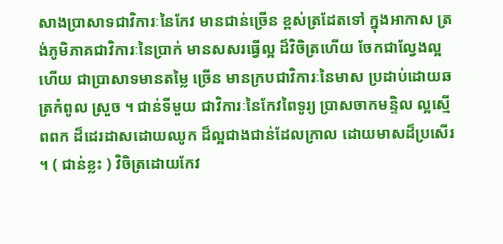សាងប្រាសាទជាវិការៈនៃកែវ មានជាន់ច្រើន ខ្ពស់ត្រដែតទៅ ក្នុងអាកាស ត្រង់ភូមិភាគជាវិការៈនៃប្រាក់ មានសសរធ្វើល្អ ដ៏វិចិត្រហើយ ចែកជាល្វែងល្អហើយ ជាប្រាសាទមានតម្លៃ ច្រើន មានក្របជាវិការៈនៃមាស ប្រដាប់ដោយឆត្រកំពូល ស្រួច ។ ជាន់ទីមួយ ជាវិការៈនៃកែវពៃទូរ្យ ប្រាសចាកមន្ទិល ល្អស្មើពពក ដ៏ដេរដាសដោយឈូក ដ៏ល្អជាងជាន់ដែលក្រាល ដោយមាសដ៏ប្រសើរ ។ ( ជាន់ខ្លះ ) វិចិត្រដោយកែវ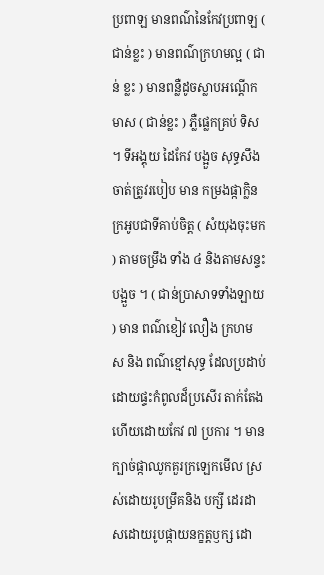ប្រពាឡ មានពណ៌នៃកែវប្រពាឡ ( ជាន់ខ្លះ ) មានពណ៌ក្រហមល្អ ( ជាន់ ខ្លះ ) មានពន្លឺដូចស្លាបអណ្តើកមាស ( ជាន់ខ្លះ ) ភ្លឺផ្លេកគ្រប់ ទិស ។ ទីអង្គុយ ដៃកែវ បង្អួច សុទ្ធសឹងចាត់ត្រូវរបៀប មាន កម្រងផ្កាក្លិនក្រអូបជាទីគាប់ចិត្ត ( សំយុងចុះមក ) តាមចម្រឹង ទាំង ៤ និងតាមសន្ទះបង្អួច ។ ( ជាន់ប្រាសាទទាំងឡាយ ) មាន ពណ៌ខៀវ លឿង ក្រហម ស និង ពណ៌ខ្មៅសុទ្ធ ដែលប្រដាប់ ដោយផ្ទះកំពូលដ៏ប្រសើរ តាក់តែងហើយដោយកែវ ៧ ប្រការ ។ មានក្បាច់ផ្កាឈូកគួរក្រឡេកមើល ស្រស់ដោយរូបម្រឹគនិង បក្សី ដេរដាសដោយរូបផ្កាយនក្ខត្តឫក្ស ដោ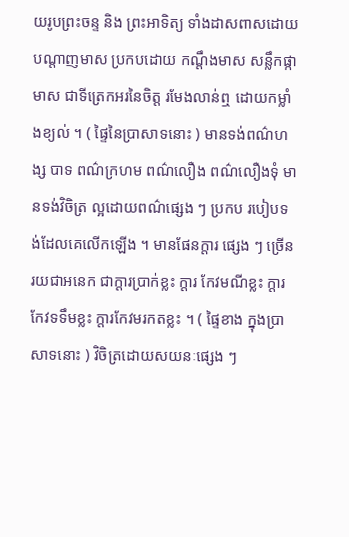យរូបព្រះចន្ទ និង ព្រះអាទិត្យ ទាំងដាសពាសដោយបណ្តាញមាស ប្រកបដោយ កណ្តឹងមាស សន្លឹកផ្កាមាស ជាទីត្រេកអរនៃចិត្ត រមែងលាន់ឮ ដោយកម្លាំងខ្យល់ ។ ( ផ្ទៃនៃប្រាសាទនោះ ) មានទង់ពណ៌ហង្ស បាទ ពណ៌ក្រហម ពណ៌លឿង ពណ៌លឿងទុំ មានទង់វិចិត្រ ល្អដោយពណ៌ផ្សេង ៗ ប្រកប របៀបទង់ដែលគេលើកឡើង ។ មានផែនក្តារ ផ្សេង ៗ ច្រើនរយជាអនេក ជាក្តារប្រាក់ខ្លះ ក្តារ កែវមណីខ្លះ ក្តារកែវទទឹមខ្លះ ក្តារកែវមរកតខ្លះ ។ ( ផ្ទៃខាង ក្នុងប្រាសាទនោះ ) វិចិត្រដោយសយនៈផ្សេង ៗ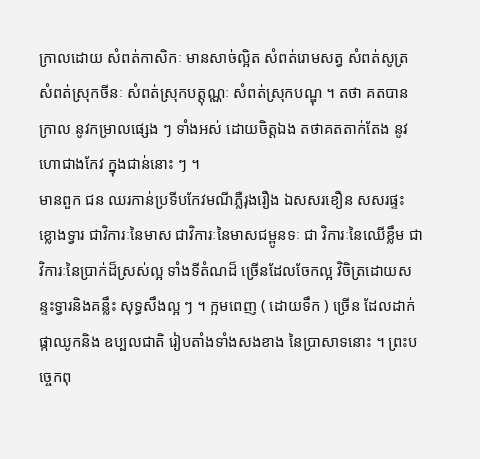ក្រាលដោយ សំពត់កាសិកៈ មានសាច់ល្អិត សំពត់រោមសត្វ សំពត់សូត្រ សំពត់ស្រុកចីនៈ សំពត់ស្រុកបត្តុណ្ណៈ សំពត់ស្រុកបណ្ឌុ ។ តថា គតបានក្រាល នូវកម្រាលផ្សេង ៗ ទាំងអស់ ដោយចិត្តឯង តថាគតតាក់តែង នូវហោជាងកែវ ក្នុងជាន់នោះ ៗ ។
មានពួក ជន ឈរកាន់ប្រទីបកែវមណីភ្លឺរុងរឿង ឯសសរខឿន សសរផ្ទះ ខ្លោងទ្វារ ជាវិការៈនៃមាស ជាវិការៈនៃមាសជម្ពូនទៈ ជា វិការៈនៃឈើខ្លឹម ជាវិការៈនៃប្រាក់ដ៏ស្រស់ល្អ ទាំងទីតំណដ៏ ច្រើនដែលចែកល្អ វិចិត្រដោយសន្ទះទ្វារនិងគន្លឹះ សុទ្ធសឹងល្អ ៗ ។ ក្អមពេញ ( ដោយទឹក ) ច្រើន ដែលដាក់ផ្កាឈូកនិង ឧប្បលជាតិ រៀបតាំងទាំងសងខាង នៃប្រាសាទនោះ ។ ព្រះបច្ចេកពុ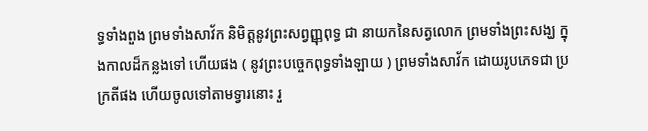ទ្ធទាំងពួង ព្រមទាំងសាវ័ក និមិត្តនូវព្រះសព្វញ្ញុពុទ្ធ ជា នាយកនៃសត្វលោក ព្រមទាំងព្រះសង្ឃ ក្នុងកាលដ៏កន្លងទៅ ហើយផង ( នូវព្រះបច្ចេកពុទ្ធទាំងឡាយ ) ព្រមទាំងសាវ័ក ដោយរូបភេទជា ប្រក្រតីផង ហើយចូលទៅតាមទ្វារនោះ រួ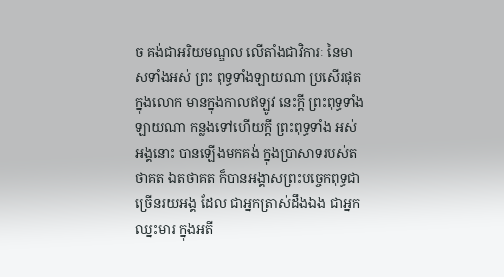ច គង់ជាអរិយមណ្ឌល លើតាំងជាវិការៈ នៃមាសទាំងអស់ ព្រះ ពុទ្ធទាំងឡាយណា ប្រសើរផុត ក្នុងលោក មានក្នុងកាលឥឡូវ នេះក្តី ព្រះពុទ្ធទាំងឡាយណា កន្លងទៅហើយក្តី ព្រះពុទ្ធទាំង អស់អង្គនោះ បានឡើងមកគង់ ក្នុងប្រាសាទរបស់តថាគត ឯតថាគត ក៏បានអង្គាសព្រះបច្ចេកពុទ្ធជាច្រើនរយអង្គ ដែល ជាអ្នកត្រាស់ដឹងឯង ជាអ្នកឈ្នះមារ ក្នុងអតី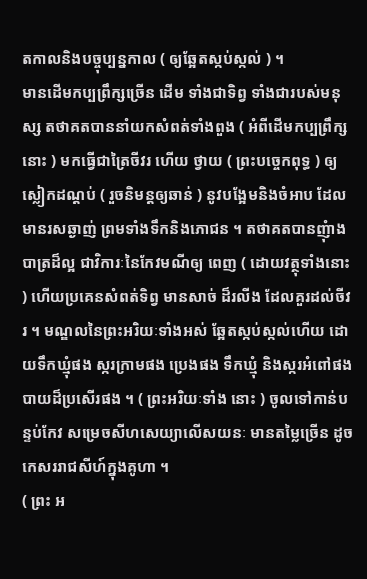តកាលនិងបច្ចុប្បន្នកាល ( ឲ្យឆ្អែតស្កប់ស្កល់ ) ។
មានដើមកប្បព្រឹក្សច្រើន ដើម ទាំងជាទិព្វ ទាំងជារបស់មនុស្ស តថាគតបាននាំយកសំពត់ទាំងពួង ( អំពីដើមកប្បព្រឹក្សនោះ ) មកធ្វើជាត្រៃចីវរ ហើយ ថ្វាយ ( ព្រះបច្ចេកពុទ្ធ ) ឲ្យស្លៀកដណ្តប់ ( រួចនិមន្តឲ្យឆាន់ ) នូវបង្អែមនិងចំអាប ដែលមានរសឆ្ងាញ់ ព្រមទាំងទឹកនិងភោជន ។ តថាគតបានញុំាងបាត្រដ៏ល្អ ជាវិការៈនៃកែវមណីឲ្យ ពេញ ( ដោយវត្ថុទាំងនោះ ) ហើយប្រគេនសំពត់ទិព្វ មានសាច់ ដ៏រលីង ដែលគួរដល់ចីវរ ។ មណ្ឌលនៃព្រះអរិយៈទាំងអស់ ឆ្អែតស្កប់ស្កល់ហើយ ដោយទឹកឃ្មុំផង ស្ករក្រាមផង ប្រេងផង ទឹកឃ្មុំ និងស្ករអំពៅផង បាយដ៏ប្រសើរផង ។ ( ព្រះអរិយៈទាំង នោះ ) ចូលទៅកាន់បន្ទប់កែវ សម្រេចសីហសេយ្យាលើសយនៈ មានតម្លៃច្រើន ដូចកេសររាជសីហ៍ក្នុងគូហា ។
( ព្រះ អ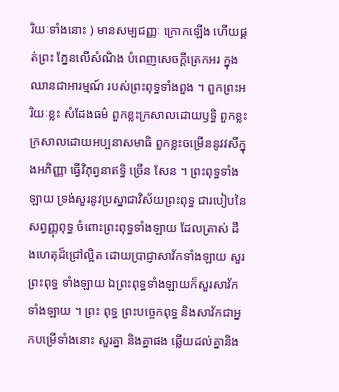រិយៈទាំងនោះ ) មានសម្បជញ្ញៈ ក្រោកឡើង ហើយផ្គត់ព្រះ ភ្នែនលើសំណិង បំពេញសេចក្តីត្រេកអរ ក្នុងឈានជាអារម្មណ៍ របស់ព្រះពុទ្ធទាំងពួង ។ ពួកព្រះអរិយៈខ្លះ សំដែងធម៌ ពួកខ្លះក្រសាលដោយឫទ្ធិ ពួកខ្លះក្រសាលដោយអប្បនាសមាធិ ពួកខ្លះចម្រើននូវវសីក្នុងអភិញ្ញា ធ្វើវិភុព្វនាឥទ្ធិ ច្រើន សែន ។ ព្រះពុទ្ធទាំងឡាយ ទ្រង់សួរនូវប្រស្នាជាវិស័យព្រះពុទ្ធ ជារបៀបនៃសព្វញ្ញុពុទ្ធ ចំពោះព្រះពុទ្ធទាំងឡាយ ដែលត្រាស់ ដឹងហេតុដ៏ជ្រៅល្អិត ដោយប្រាជ្ញាសាវ័កទាំងឡាយ សួរព្រះពុទ្ធ ទាំងឡាយ ឯព្រះពុទ្ធទាំងឡាយក៏សួរសាវ័កទាំងឡាយ ។ ព្រះ ពុទ្ធ ព្រះបច្ចេកពុទ្ធ និងសាវ័កជាអ្នកបម្រើទាំងនោះ សួរគ្នា និងគ្នាផង ឆ្លើយដល់គ្នានិង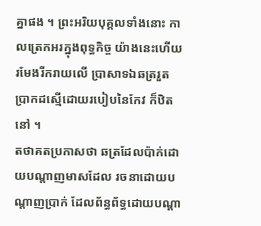គ្នាផង ។ ព្រះអរិយបុគ្គលទាំងនោះ កាលត្រេកអរក្នុងពុទ្ធកិច្ច យ៉ាងនេះហើយ រមែងរីករាយលើ ប្រាសាទឯឆត្ររួត ប្រាកដស្មើដោយរបៀបនៃកែវ ក៏ឋិតនៅ ។
តថាគតប្រកាសថា ឆត្រដែលប៉ាក់ដោយបណ្តាញមាសដែល រចនាដោយបណ្តាញប្រាក់ ដែលព័ន្ធព័ទ្ធដោយបណ្តា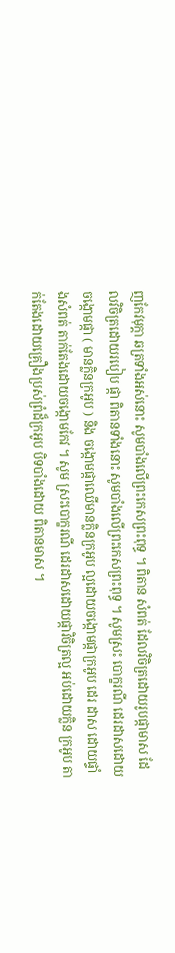ញកែវមុក្តា ឆត្រទាំងអស់នោះ សូមបាំងលើព្រះកេសព្រះពុទ្ធ ។ ពិតាន សំពត់ ដែលវិចិត្រដោយរូបផ្កាមាស ដែលវិចិត្រដោយរបៀប ផ្កា ពិតានទាំងនោះ សូមបាំងលើព្រះកេសព្រះពុទ្ធ ។ សូមស្រះ បោក្ខរណី ដេរដាសដោយចង្កោមផ្កា ( មានក្លិនក្រអូប ) និង ចង្កោមផ្កាឈើមានក្លិនក្រអូប ល្អដោយចង្កោមផ្កាក្រអូប ដេរ ដាស ដោយផ្ទាំងសំពត់ តាក់តែងដោយចង្កោមកែវ ។ សូម ស្រះបោក្ខរណី ដេរដាសដោយផ្កាវិចិត្រល្អ អប់ដោយក្លិន ក្រអូប តាក់តែងដោយគ្រឿងប្រស់ព្រំដ៏ក្រអូប បិទបាំងដោយ ពិតានមាស ។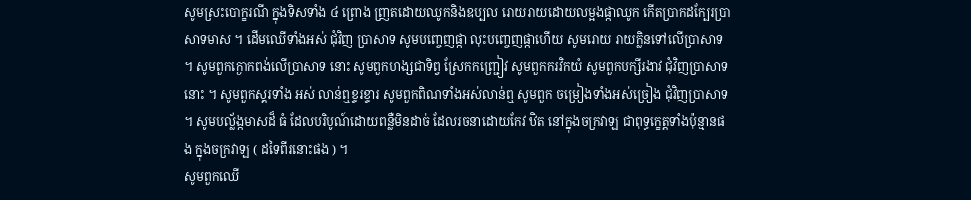សូមស្រះបោក្ខរណី ក្នុងទិសទាំង ៤ ព្រោង ញ្រតដោយឈូកនិងឧប្បល រោយរាយដោយលម្អងផ្កាឈូក កើតប្រាកដកែ្បរប្រាសាទមាស ។ ដើមឈើទាំងអស់ ជុំវិញ ប្រាសាទ សូមបញ្ចេញផ្កា លុះបញ្ចេញផ្កាហើយ សូមរោយ រាយក្លិនទៅលើប្រាសាទ ។ សូមពួកក្ងោកពង់លើប្រាសាទ នោះ សូមពួកហង្សជាទិព្វ ស្រែកកញ្រ្ជៀវ សូមពួកករវិកយំ សូមពួកបក្សីរងាវ ជុំវិញប្រាសាទនោះ ។ សូមពួកស្គរទាំង អស់ លាន់ឮខ្ទរខ្ទារ សូមពួកពិណទាំងអស់លាន់ឮ សូមពួក ចម្រៀងទាំងអស់ច្រៀង ជុំវិញប្រាសាទ ។ សូមបល្ល័ង្កមាសដ៏ ធំ ដែលបរិបូណ៍ដោយពន្លឺមិនដាច់ ដែលរចនាដោយកែវ ឋិត នៅក្នុងចក្រវាឡ ជាពុទ្ធក្ខេត្តទាំងប៉ុន្មានផង ក្នុងចក្រវាឡ ( ដទៃពីរនោះផង ) ។
សូមពួកឈើ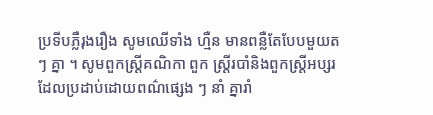ប្រទីបភ្លឺរុងរឿង សូមឈើទាំង ហ្មឺន មានពន្លឺតែបែបមួយត ៗ គ្នា ។ សូមពួកស្រ្តីគណិកា ពួក ស្រ្តីរបាំនិងពួកស្ត្រីអប្សរ ដែលប្រដាប់ដោយពណ៌ផ្សេង ៗ នាំ គ្នារាំ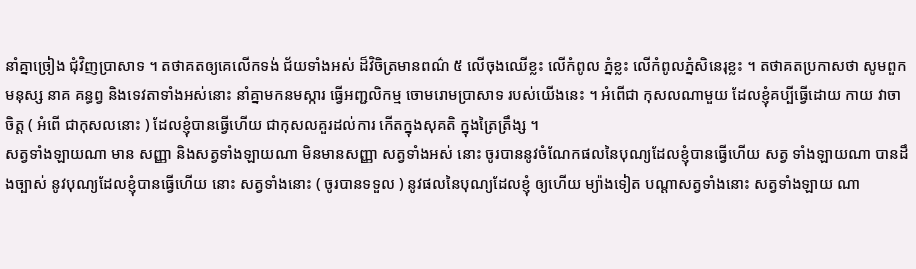នាំគ្នាច្រៀង ជុំវិញប្រាសាទ ។ តថាគតឲ្យគេលើកទង់ ជ័យទាំងអស់ ដ៏វិចិត្រមានពណ៌ ៥ លើចុងឈើខ្លះ លើកំពូល ភ្នំខ្លះ លើកំពូលភ្នំសិនេរុខ្លះ ។ តថាគតប្រកាសថា សូមពួក មនុស្ស នាគ គន្ធព្វ និងទេវតាទាំងអស់នោះ នាំគ្នាមកនមស្ការ ធ្វើអញ្ជលិកម្ម ចោមរោមប្រាសាទ របស់យើងនេះ ។ អំពើជា កុសលណាមួយ ដែលខ្ញុំគប្បីធ្វើដោយ កាយ វាចា ចិត្ត ( អំពើ ជាកុសលនោះ ) ដែលខ្ញុំបានធ្វើហើយ ជាកុសលគួរដល់ការ កើតក្នុងសុគតិ ក្នុងត្រៃត្រឹង្ស ។
សត្វទាំងឡាយណា មាន សញ្ញា និងសត្វទាំងឡាយណា មិនមានសញ្ញា សត្វទាំងអស់ នោះ ចូរបាននូវចំណែកផលនៃបុណ្យដែលខ្ញុំបានធ្វើហើយ សត្វ ទាំងឡាយណា បានដឹងច្បាស់ នូវបុណ្យដែលខ្ញុំបានធ្វើហើយ នោះ សត្វទាំងនោះ ( ចូរបានទទួល ) នូវផលនៃបុណ្យដែលខ្ញុំ ឲ្យហើយ ម្យ៉ាងទៀត បណ្តាសត្វទាំងនោះ សត្វទាំងឡាយ ណា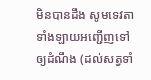មិនបានដឹង សូមទេវតាទាំងឡាយអញ្ជើញទៅឲ្យដំណឹង (ដល់សត្វទាំ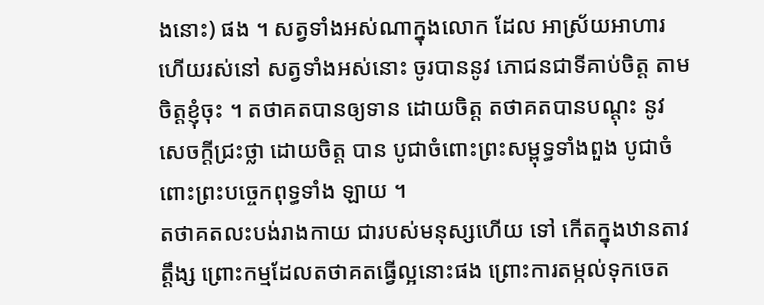ងនោះ) ផង ។ សត្វទាំងអស់ណាក្នុងលោក ដែល អាស្រ័យអាហារហើយរស់នៅ សត្វទាំងអស់នោះ ចូរបាននូវ ភោជនជាទីគាប់ចិត្ត តាមចិត្តខ្ញុំចុះ ។ តថាគតបានឲ្យទាន ដោយចិត្ត តថាគតបានបណ្តុះ នូវសេចក្តីជ្រះថ្លា ដោយចិត្ត បាន បូជាចំពោះព្រះសម្ពុទ្ធទាំងពួង បូជាចំពោះព្រះបច្ចេកពុទ្ធទាំង ឡាយ ។
តថាគតលះបង់រាងកាយ ជារបស់មនុស្សហើយ ទៅ កើតក្នុងឋានតាវត្តឹង្ស ព្រោះកម្មដែលតថាគតធ្វើល្អនោះផង ព្រោះការតម្កល់ទុកចេត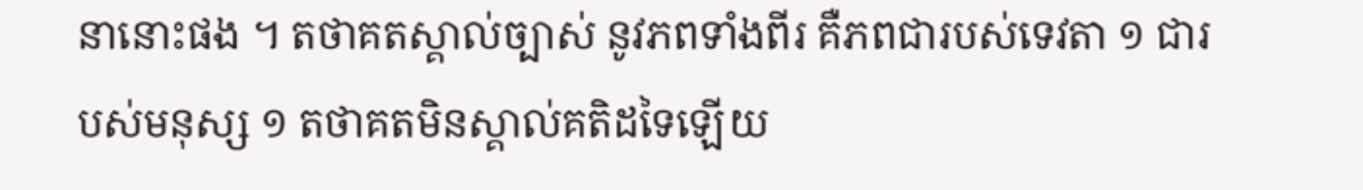នានោះផង ។ តថាគតស្គាល់ច្បាស់ នូវភពទាំងពីរ គឺភពជារបស់ទេវតា ១ ជារបស់មនុស្ស ១ តថាគតមិនស្គាល់គតិដទៃឡើយ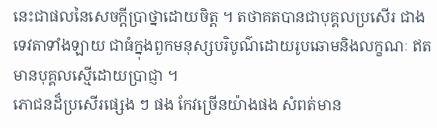នេះជាផលនៃសេចក្តីប្រាថ្នាដោយចិត្ត ។ តថាគតបានជាបុគ្គលប្រសើរ ជាងទេវតាទាំងឡាយ ជាធំក្នុងពួកមនុស្សបរិបូណ៌ដោយរូបឆោមនិងលក្ខណៈ ឥតមានបុគ្គលស្មើដោយប្រាជ្ញា ។
ភោជនដ៏ប្រសើរផ្សេង ៗ ផង កែវច្រើនយ៉ាងផង សំពត់មាន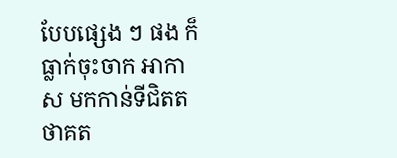បែបផ្សេង ៗ ផង ក៏ធ្លាក់ចុះចាក អាកាស មកកាន់ទីជិតតថាគត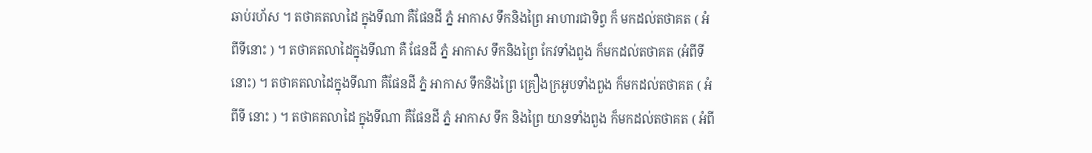ឆាប់រហ័ស ។ តថាគតលាដៃ ក្នុងទីណា គឺផែនដី ភ្នំ អាកាស ទឹកនិងព្រៃ អាហារជាទិព្វ ក៏ មកដល់តថាគត ( អំពីទីនោះ ) ។ តថាគតលាដៃក្នុងទីណា គឺ ផែនដី ភ្នំ អាកាស ទឹកនិងព្រៃ កែវទាំងពួង ក៏មកដល់តថាគត (អំពីទីនោះ) ។ តថាគតលាដៃក្នុងទីណា គឺផែនដី ភ្នំ អាកាស ទឹកនិងព្រៃ គ្រឿងក្រអូបទាំងពួង ក៏មកដល់តថាគត ( អំពីទី នោះ ) ។ តថាគតលាដៃ ក្នុងទីណា គឺផែនដី ភ្នំ អាកាស ទឹក និងព្រៃ យានទាំងពួង ក៏មកដល់តថាគត ( អំពី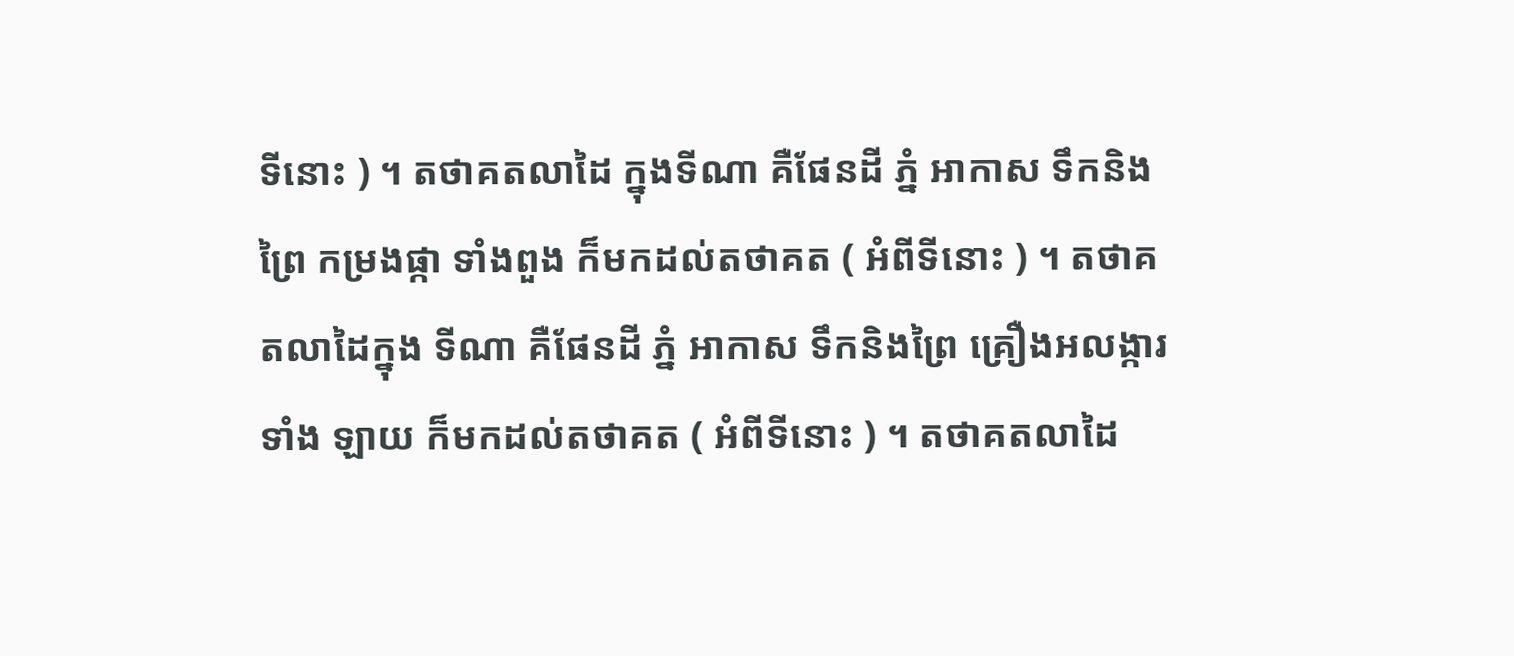ទីនោះ ) ។ តថាគតលាដៃ ក្នុងទីណា គឺផែនដី ភ្នំ អាកាស ទឹកនិងព្រៃ កម្រងផ្កា ទាំងពួង ក៏មកដល់តថាគត ( អំពីទីនោះ ) ។ តថាគតលាដៃក្នុង ទីណា គឺផែនដី ភ្នំ អាកាស ទឹកនិងព្រៃ គ្រឿងអលង្ការទាំង ឡាយ ក៏មកដល់តថាគត ( អំពីទីនោះ ) ។ តថាគតលាដៃ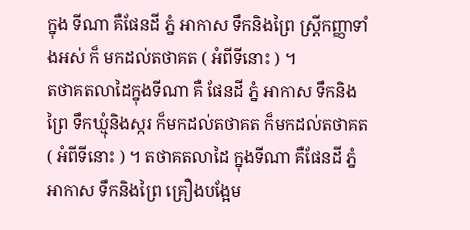ក្នុង ទីណា គឺផែនដី ភ្នំ អាកាស ទឹកនិងព្រៃ ស្រ្តីកញ្ញាទាំងអស់ ក៏ មកដល់តថាគត ( អំពីទីនោះ ) ។
តថាគតលាដៃក្នុងទីណា គឺ ផែនដី ភ្នំ អាកាស ទឹកនិងព្រៃ ទឹកឃ្មុំនិងស្ករ ក៏មកដល់តថាគត ក៏មកដល់តថាគត ( អំពីទីនោះ ) ។ តថាគតលាដៃ ក្នុងទីណា គឺផែនដី ភ្នំ អាកាស ទឹកនិងព្រៃ គ្រឿងបង្អែម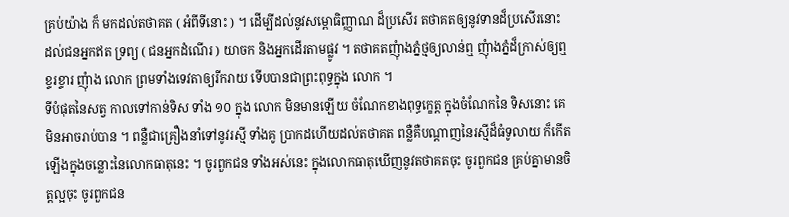គ្រប់យ៉ាង ក៏ មកដល់តថាគត ( អំពីទីនោះ ) ។ ដើម្បីដល់នូវសម្ពោធិញ្ញាណ ដ៏ប្រសើរ តថាគតឲ្យនូវទានដ៏ប្រសើរនោះ ដល់ជនអ្នកឥត ទ្រព្យ ( ជនអ្នកដំណើរ ) យាចក និងអ្នកដើរតាមផ្លូវ ។ តថាគតញុំាងភ្នំថ្មឲ្យលាន់ឮ ញុំាងភ្នំដ៏ក្រាស់ឲ្យឮខ្ទរខ្ទារ ញុំាង លោក ព្រមទាំងទេវតាឲ្យរីករាយ ទើបបានជាព្រះពុទ្ធក្នុង លោក ។
ទីបំផុតនៃសត្វ កាលទៅកាន់ទិស ទាំង ១០ ក្នុង លោក មិនមានឡើយ ចំណែកខាងពុទ្ធក្ខេត្ត ក្នុងចំណែកនៃ ទិសនោះ គេមិនអាចរាប់បាន ។ ពន្លឺជាគ្រឿងនាំទៅនូវរស្មី ទាំងគូ ប្រាកដហើយដល់តថាគត ពន្លឺគឺបណ្តាញនៃរស្មីដ៏ធំទូលាយ ក៏កើតឡើងក្នុងចន្លោះនៃលោកធាតុនេះ ។ ចូរពួកជន ទាំងអស់នេះ ក្នុងលោកធាតុឃើញនូវតថាគតចុះ ចូរពួកជន គ្រប់គ្នាមានចិត្តល្អចុះ ចូរពួកជន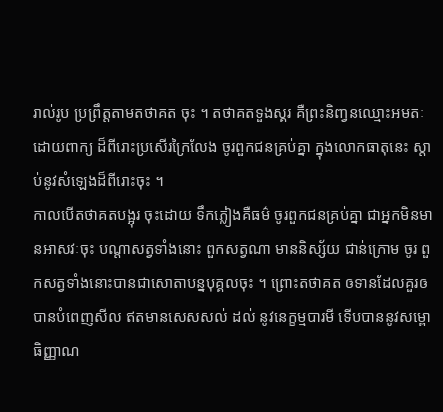រាល់រូប ប្រព្រឹត្តតាមតថាគត ចុះ ។ តថាគតទួងស្គរ គឺព្រះនិញ្វនឈ្មោះអមតៈ ដោយពាក្យ ដ៏ពីរោះប្រសើរក្រៃលែង ចូរពួកជនគ្រប់គ្នា ក្នុងលោកធាតុនេះ ស្តាប់នូវសំឡេងដ៏ពីរោះចុះ ។
កាលបើតថាគតបង្អុរ ចុះដោយ ទឹកភ្លៀងគឺធម៌ ចូរពួកជនគ្រប់គ្នា ជាអ្នកមិនមានអាសវៈចុះ បណ្តាសត្វទាំងនោះ ពួកសត្វណា មាននិស្ស័យ ជាន់ក្រោម ចូរ ពួកសត្វទាំងនោះបានជាសោតាបន្នបុគ្គលចុះ ។ ព្រោះតថាគត ឲទានដែលគួរឲ បានបំពេញសីល ឥតមានសេសសល់ ដល់ នូវនេក្ខម្មបារមី ទើបបាននូវសម្ពោធិញ្ញាណ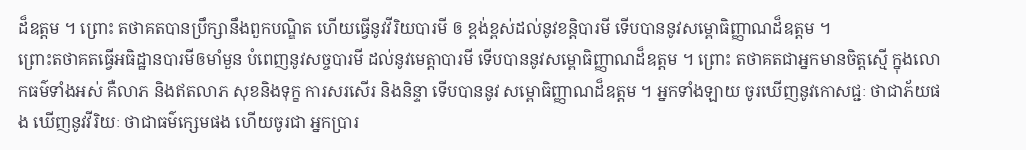ដ៏ឧត្តម ។ ព្រោះ តថាគតបានប្រឹក្សានឹងពួកបណ្ឌិត ហើយធ្វើនូវវីរិយបារមី ឲ ខ្ពង់ខ្ពស់ដល់នូវខន្តិបារមី ទើបបាននូវសម្ពោធិញ្ញាណដ៏ឧត្តម ។
ព្រោះតថាគតធ្វើអធិដ្ឋានបារមីឲមាំមួន បំពេញនូវសច្ចបារមី ដល់នូវមេត្តាបារមី ទើបបាននូវសម្ពោធិញ្ញាណដ៏ឧត្តម ។ ព្រោះ តថាគតជាអ្នកមានចិត្តស្មើ ក្នុងលោកធម៌ទាំងអស់ គឺលាភ និងឥតលាភ សុខនិងទុក្ខ ការសរសើរ និងនិន្ទា ទើបបាននូវ សម្ពោធិញ្ញាណដ៏ឧត្តម ។ អ្នកទាំងឡាយ ចូរឃើញនូវកោសជ្ជៈ ថាជាភ័យផង ឃើញនូវវីរិយៈ ថាជាធម៌ក្សេមផង ហើយចូរជា អ្នកប្រារ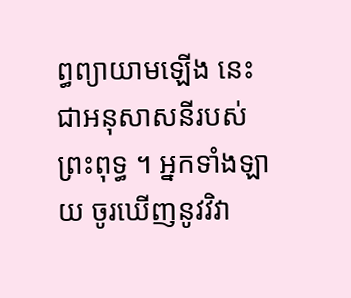ព្ធព្យាយាមឡើង នេះជាអនុសាសនីរបស់ព្រះពុទ្ធ ។ អ្នកទាំងឡាយ ចូរឃើញនូវវិវា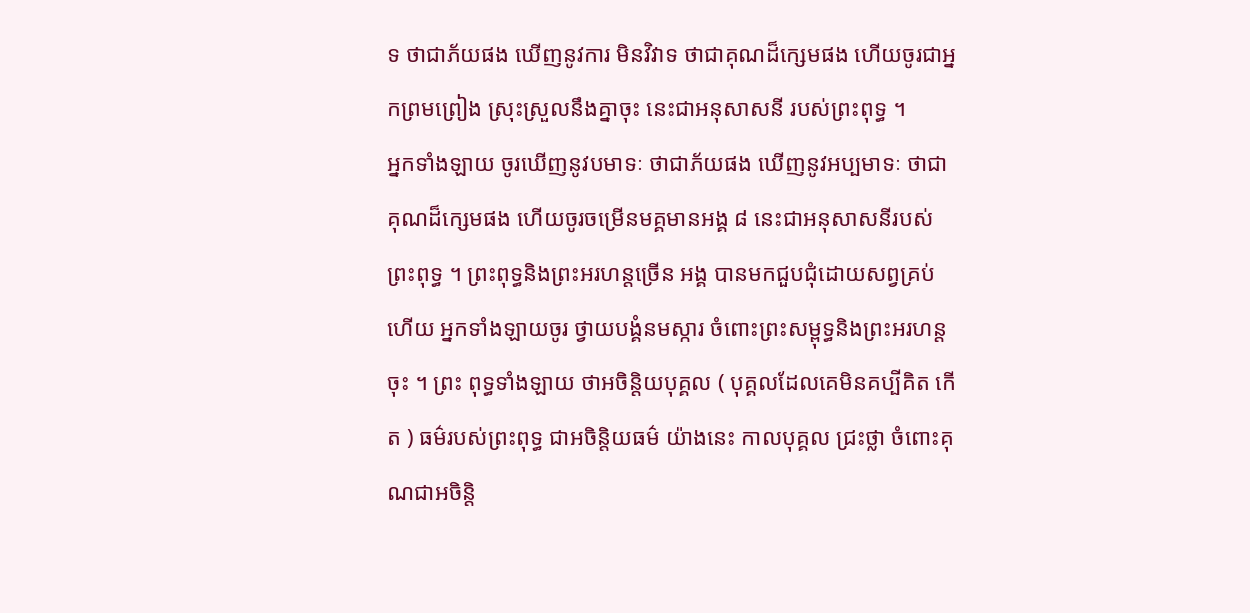ទ ថាជាភ័យផង ឃើញនូវការ មិនវិវាទ ថាជាគុណដ៏ក្សេមផង ហើយចូរជាអ្នកព្រមព្រៀង ស្រុះស្រួលនឹងគ្នាចុះ នេះជាអនុសាសនី របស់ព្រះពុទ្ធ ។
អ្នកទាំងឡាយ ចូរឃើញនូវបមាទៈ ថាជាភ័យផង ឃើញនូវអប្បមាទៈ ថាជាគុណដ៏ក្សេមផង ហើយចូរចម្រើនមគ្គមានអង្គ ៨ នេះជាអនុសាសនីរបស់ព្រះពុទ្ធ ។ ព្រះពុទ្ធនិងព្រះអរហន្តច្រើន អង្គ បានមកជួបជុំដោយសព្វគ្រប់ហើយ អ្នកទាំងឡាយចូរ ថ្វាយបង្គំនមស្ការ ចំពោះព្រះសម្ពុទ្ធនិងព្រះអរហន្តចុះ ។ ព្រះ ពុទ្ធទាំងឡាយ ថាអចិន្តិយបុគ្គល ( បុគ្គលដែលគេមិនគប្បីគិត កើត ) ធម៌របស់ព្រះពុទ្ធ ជាអចិន្តិយធម៌ យ៉ាងនេះ កាលបុគ្គល ជ្រះថ្លា ចំពោះគុណជាអចិន្តិ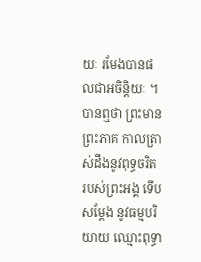យៈ រមែងបានផលជាអចិន្តិយៈ ។
បានឮថា ព្រះមានព្រះភាគ កាលត្រាស់ដឹងនូវពុទ្ធចរិត របស់ព្រះអង្គ ទើបសម្តែង នូវធម្មបរិយាយ ឈ្មោះពុទ្ធា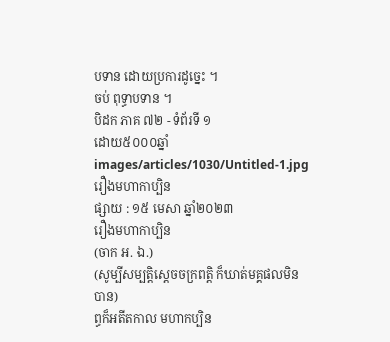បទាន ដោយប្រការដូច្នេះ ។
ចប់ ពុទ្ធាបទាន ។
បិដក ភាគ ៧២ - ទំព័រទី ១
ដោយ៥០០០ឆ្នាំ
images/articles/1030/Untitled-1.jpg
រឿងមហាកាប្បិន
ផ្សាយ : ១៥ មេសា ឆ្នាំ២០២៣
រឿងមហាកាប្បិន
(ចាក អ. ឯ.)
(សូម្បីសម្បត្តិស្តេចចក្រពត្តិ ក៏ឃាត់មគ្គផលមិនបាន)
ព្ធក៏អតីតកាល មហាកប្បិន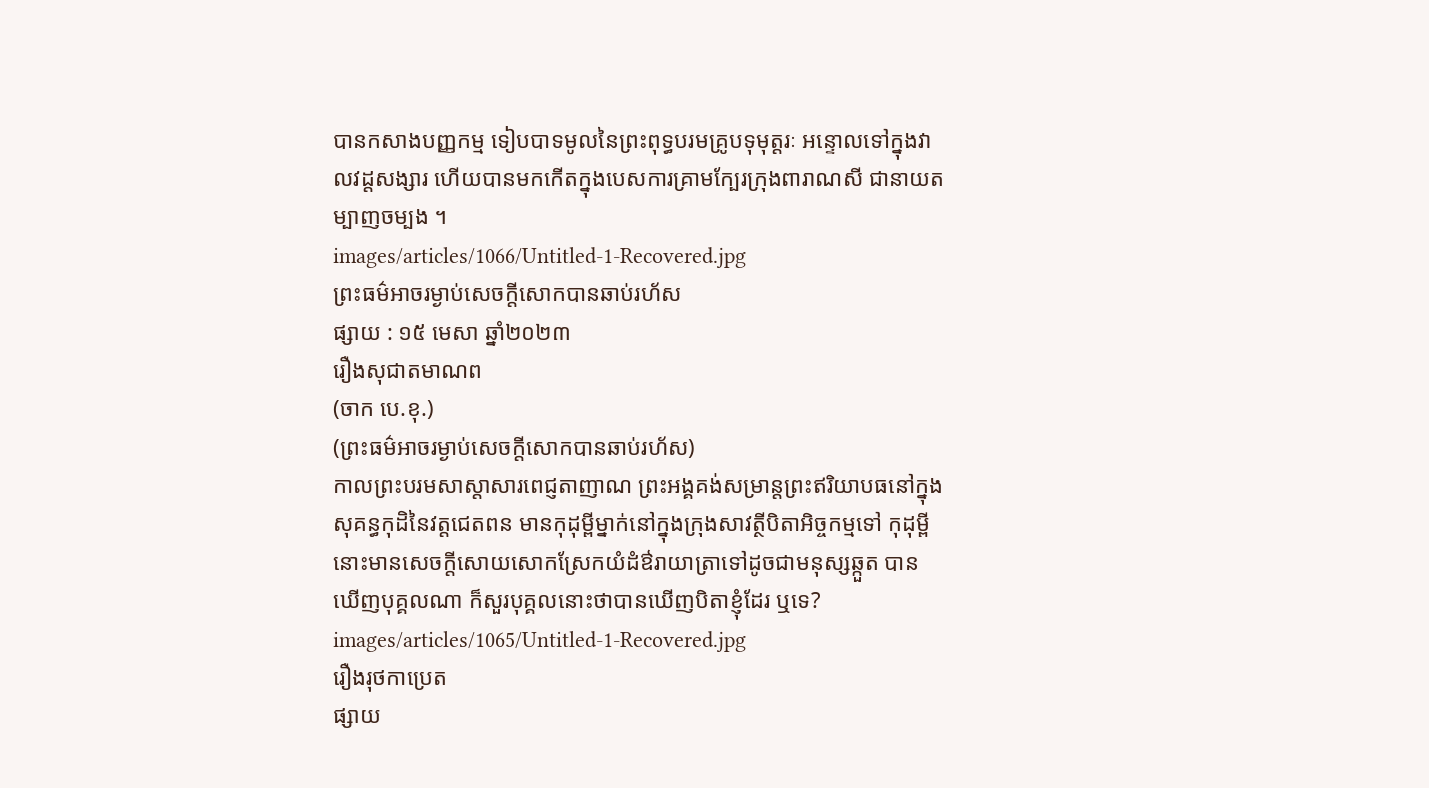បានកសាងបញ្ញកម្ម ទៀបបាទមូលនៃព្រះពុទ្ធបរមគ្រូបទុមុត្តរៈ អន្ទោលទៅក្នុងវាលវដ្តសង្សារ ហើយបានមកកើតក្នុងបេសការគ្រាមក្បែរក្រុងពារាណសី ជានាយតម្បាញចម្បង ។
images/articles/1066/Untitled-1-Recovered.jpg
ព្រះធម៌អាចរម្ងាប់សេចក្តីសោកបានឆាប់រហ័ស
ផ្សាយ : ១៥ មេសា ឆ្នាំ២០២៣
រឿងសុជាតមាណព
(ចាក បេ.ខុ.)
(ព្រះធម៌អាចរម្ងាប់សេចក្តីសោកបានឆាប់រហ័ស)
កាលព្រះបរមសាស្តាសារពេជ្ញតាញាណ ព្រះអង្គគង់សម្រាន្តព្រះឥរិយាបធនៅក្នុងសុគន្ធកុដិនៃវត្តជេតពន មានកុដុម្ពីម្នាក់នៅក្នុងក្រុងសាវត្ថីបិតាអិច្ចកម្មទៅ កុដុម្ពីនោះមានសេចក្តីសោយសោកស្រែកយំដំឳរាយាត្រាទៅដូចជាមនុស្សឆ្កួត បានឃើញបុគ្គលណា ក៏សួរបុគ្គលនោះថាបានឃើញបិតាខ្ញុំដែរ ឬទេ?
images/articles/1065/Untitled-1-Recovered.jpg
រឿងរុថកាប្រេត
ផ្សាយ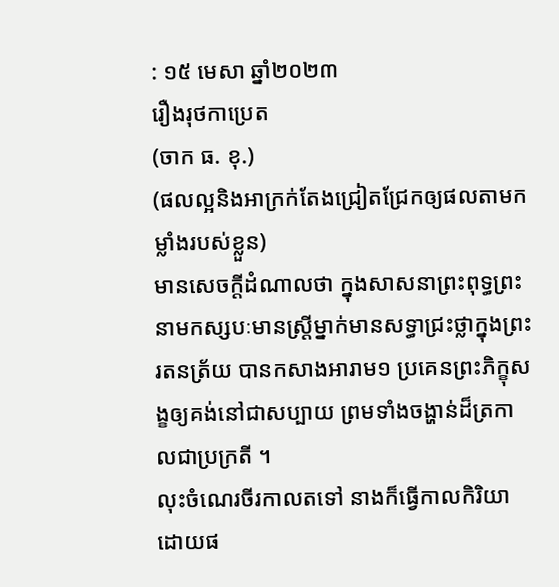: ១៥ មេសា ឆ្នាំ២០២៣
រឿងរុថកាប្រេត
(ចាក ធ. ខុ.)
(ផលល្អនិងអាក្រក់តែងជ្រៀតជ្រែកឲ្យផលតាមកម្លាំងរបស់ខ្លួន)
មានសេចក្តីដំណាលថា ក្នុងសាសនាព្រះពុទ្ធព្រះនាមកស្សបៈមានស្រ្តីម្នាក់មានសទ្ធាជ្រះថ្លាក្នុងព្រះរតនត្រ័យ បានកសាងអារាម១ ប្រគេនព្រះភិក្ខុសង្ខឲ្យគង់នៅជាសប្បាយ ព្រមទាំងចង្ហាន់ដ៏ត្រកាលជាប្រក្រតី ។
លុះចំណេរចីរកាលតទៅ នាងក៏ធ្វើកាលកិរិយាដោយផ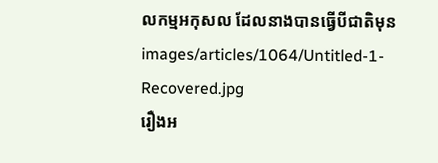លកម្មអកុសល ដែលនាងបានធ្វើបីជាតិមុន
images/articles/1064/Untitled-1-Recovered.jpg
រឿងអ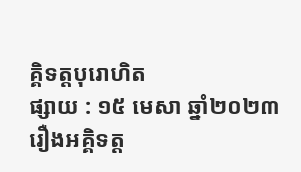គ្គិទត្តបុរោហិត
ផ្សាយ : ១៥ មេសា ឆ្នាំ២០២៣
រឿងអគ្គិទត្ត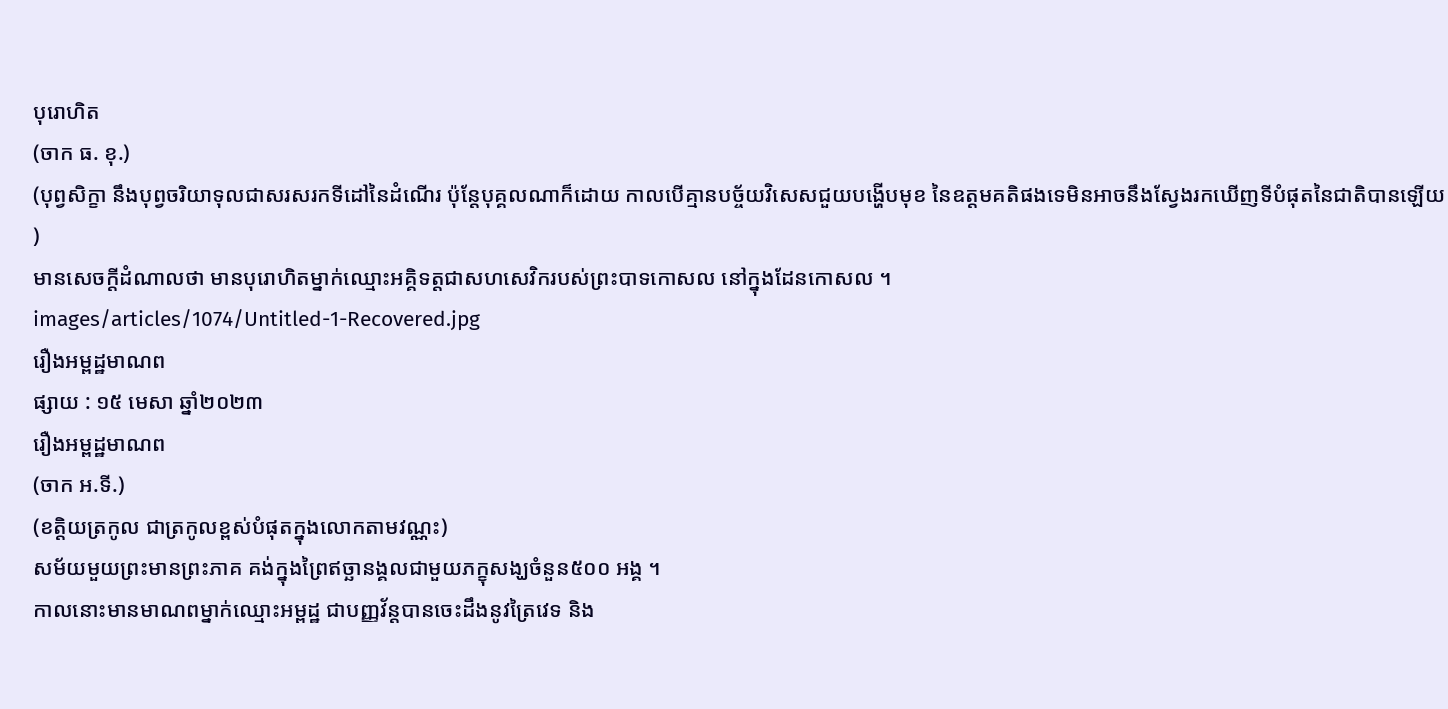បុរោហិត
(ចាក ធ. ខុ.)
(បុព្វសិក្ខា នឹងបុព្វចរិយាទុលជាសរសរកទីដៅនៃដំណើរ ប៉ុន្តែបុគ្គលណាក៏ដោយ កាលបើគ្មានបច្ច័យវិសេសជួយបង្ហើបមុខ នៃឧត្តមគតិផងទេមិនអាចនឹងស្វែងរកឃើញទីបំផុតនៃជាតិបានឡើយ )
មានសេចក្តីដំណាលថា មានបុរោហិតម្នាក់ឈ្មោះអគ្គិទត្តជាសហសេវិករបស់ព្រះបាទកោសល នៅក្នុងដែនកោសល ។
images/articles/1074/Untitled-1-Recovered.jpg
រឿងអម្ពដ្ឋមាណព
ផ្សាយ : ១៥ មេសា ឆ្នាំ២០២៣
រឿងអម្ពដ្ឋមាណព
(ចាក អ.ទី.)
(ខត្តិយត្រកូល ជាត្រកូលខ្ពស់បំផុតក្នុងលោកតាមវណ្ណះ)
សម័យមួយព្រះមានព្រះភាគ គង់ក្នុងព្រៃឥច្ឆានង្គលជាមួយភក្ខុសង្ឃចំនួន៥០០ អង្គ ។
កាលនោះមានមាណពម្នាក់ឈ្មោះអម្ពដ្ឋ ជាបញ្ញវ័ន្តបានចេះដឹងនូវត្រៃវេទ និង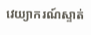វេយ្យាករណ៍ស្ទាត់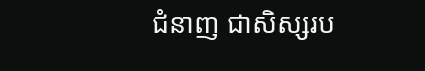ជំនាញ ជាសិស្សរប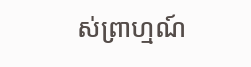ស់ព្រាហ្មណ៍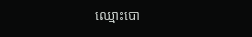ឈ្មោះបោ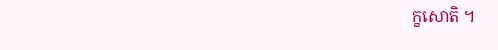ក្ខសោតិ ។